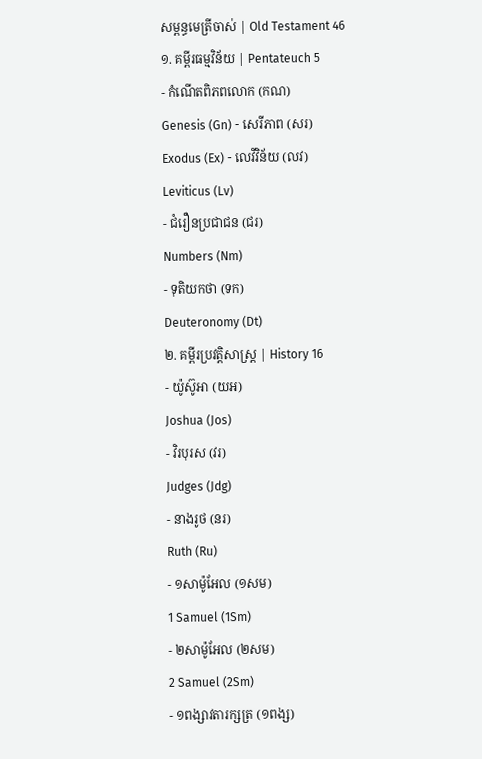សម្ពន្ធមេត្រីចាស់ | Old Testament 46
១. គម្ពីរធម្មវិន័យ | Pentateuch 5
- កំណើតពិភពលោក (កណ)
Genesis (Gn) - សេរីភាព (សរ)
Exodus (Ex) - លេវីវិន័យ (លវ)
Leviticus (Lv)
- ជំរឿនប្រជាជន (ជរ)
Numbers (Nm)
- ទុតិយកថា (ទក)
Deuteronomy (Dt)
២. គម្ពីរប្រវត្តិសាស្រ្ត | History 16
- យ៉ូស៊ូអា (យអ)
Joshua (Jos)
- វិរបុរស (វរ)
Judges (Jdg)
- នាងរូថ (នរ)
Ruth (Ru)
- ១សាម៉ូអែល (១សម)
1 Samuel (1Sm)
- ២សាម៉ូអែល (២សម)
2 Samuel (2Sm)
- ១ពង្សាវតារក្សត្រ (១ពង្ស)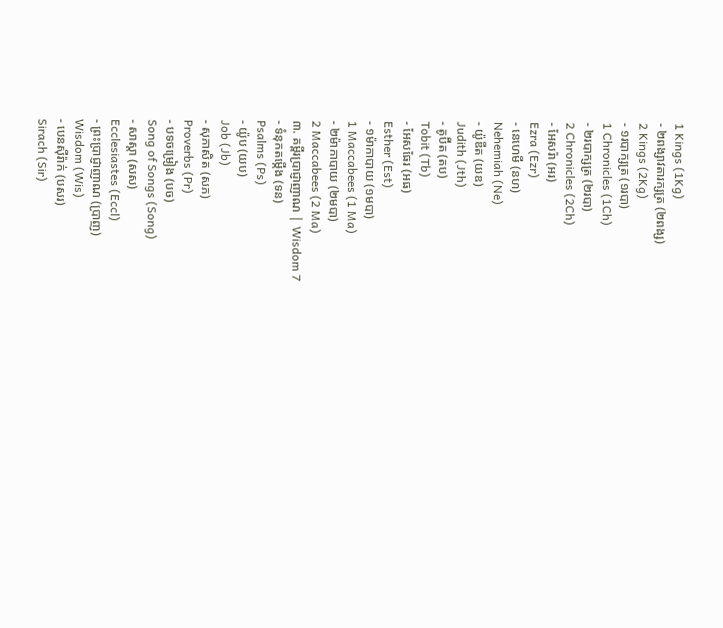1 Kings (1Kg)
- ២ពង្សាវតារក្សត្រ (២ពង្ស)
2 Kings (2Kg)
- ១របាក្សត្រ (១របា)
1 Chronicles (1Ch)
- ២របាក្សត្រ (២របា)
2 Chronicles (2Ch)
- អែសរ៉ា (អរ)
Ezra (Ezr)
- នេហេមី (នហ)
Nehemiah (Ne)
- យ៉ូឌីត (យឌ)
Judith (Jth)
- តូប៊ីត (តប)
Tobit (Tb)
- អែសធែរ (អធ)
Esther (Est)
- ១ម៉ាកាបាយ (១មបា)
1 Maccabees (1 Ma)
- ២ម៉ាកាបាយ (២មបា)
2 Maccabees (2 Ma)
៣. គម្ពីរប្រាជ្ញាញាណ | Wisdom 7
- ទំនុកតម្កើង (ទន)
Psalms (Ps)
- យ៉ូប (យប)
Job (Jb)
- សុភាសិត (សភ)
Proverbs (Pr)
- បទចម្រៀង (បច)
Song of Songs (Song)
- សាស្តា (សស)
Ecclesiastes (Eccl)
- ព្រះប្រាជ្ញាញាណ (ប្រាញ)
Wisdom (Wis)
- បេនស៊ីរ៉ាក់ (បសរ)
Sirach (Sir)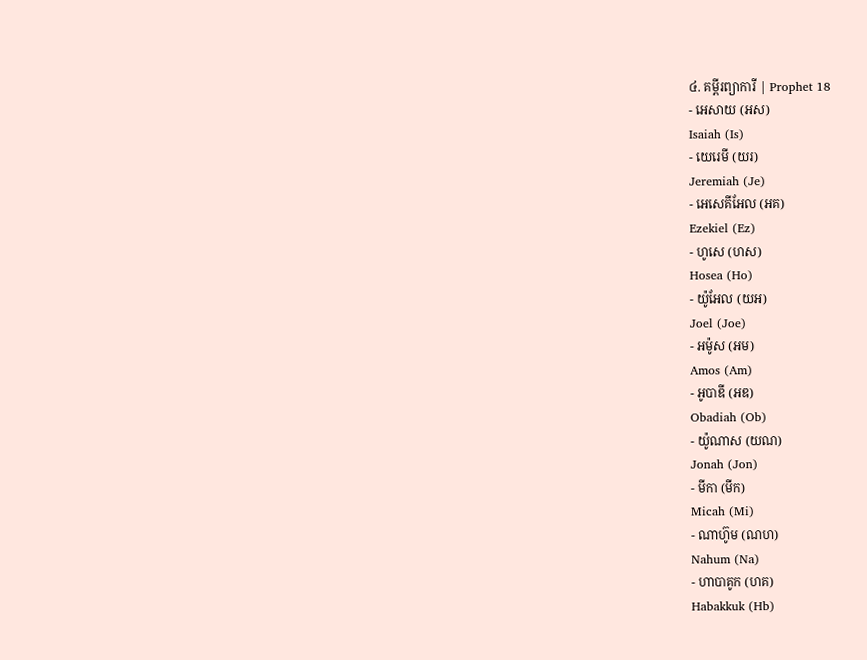៤. គម្ពីរព្យាការី | Prophet 18
- អេសាយ (អស)
Isaiah (Is)
- យេរេមី (យរ)
Jeremiah (Je)
- អេសេគីអែល (អគ)
Ezekiel (Ez)
- ហូសេ (ហស)
Hosea (Ho)
- យ៉ូអែល (យអ)
Joel (Joe)
- អម៉ូស (អម)
Amos (Am)
- អូបាឌី (អឌ)
Obadiah (Ob)
- យ៉ូណាស (យណ)
Jonah (Jon)
- មីកា (មីក)
Micah (Mi)
- ណាហ៊ូម (ណហ)
Nahum (Na)
- ហាបាគូក (ហគ)
Habakkuk (Hb)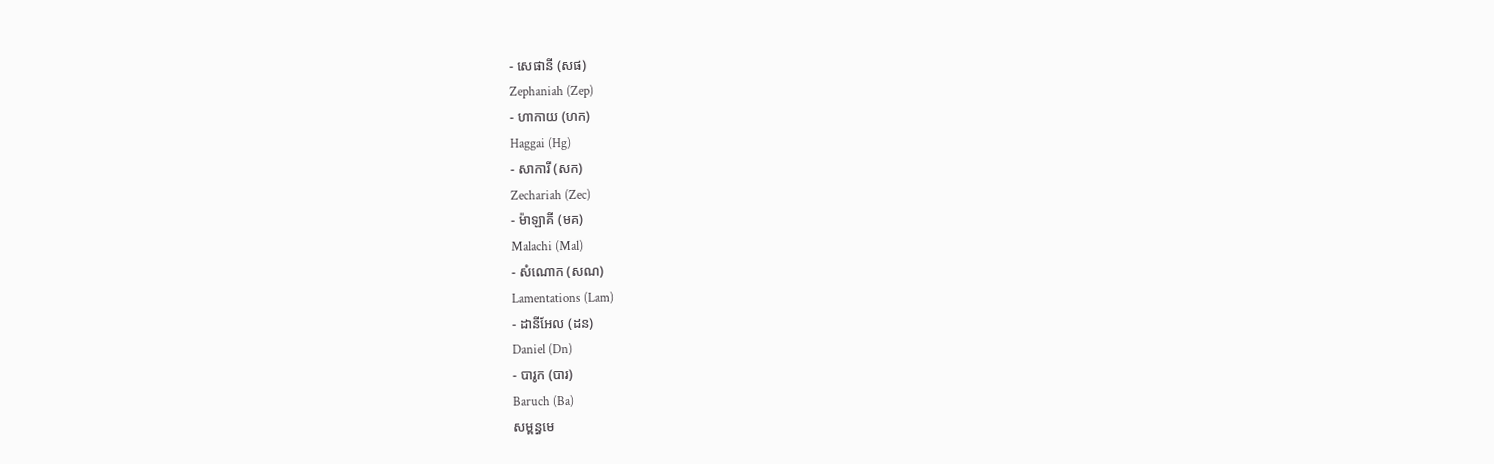- សេផានី (សផ)
Zephaniah (Zep)
- ហាកាយ (ហក)
Haggai (Hg)
- សាការី (សក)
Zechariah (Zec)
- ម៉ាឡាគី (មគ)
Malachi (Mal)
- សំណោក (សណ)
Lamentations (Lam)
- ដានីអែល (ដន)
Daniel (Dn)
- បារូក (បារ)
Baruch (Ba)
សម្ពន្ធមេ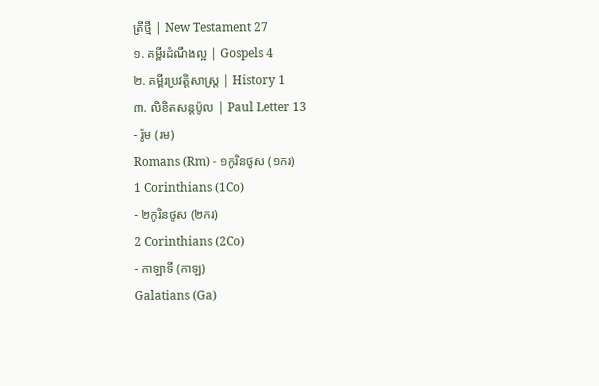ត្រីថ្មី | New Testament 27
១. គម្ពីរដំណឹងល្អ | Gospels 4
២. គម្ពីរប្រវត្តិសាស្រ្ត | History 1
៣. លិខិតសន្តប៉ូល | Paul Letter 13
- រ៉ូម (រម)
Romans (Rm) - ១កូរិនថូស (១ករ)
1 Corinthians (1Co)
- ២កូរិនថូស (២ករ)
2 Corinthians (2Co)
- កាឡាទី (កាឡ)
Galatians (Ga)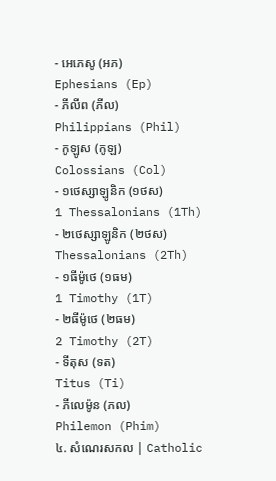- អេភេសូ (អភ)
Ephesians (Ep)
- ភីលីព (ភីល)
Philippians (Phil)
- កូឡូស (កូឡ)
Colossians (Col)
- ១ថេស្សាឡូនិក (១ថស)
1 Thessalonians (1Th)
- ២ថេស្សាឡូនិក (២ថស)
Thessalonians (2Th)
- ១ធីម៉ូថេ (១ធម)
1 Timothy (1T)
- ២ធីម៉ូថេ (២ធម)
2 Timothy (2T)
- ទីតុស (ទត)
Titus (Ti)
- ភីលេម៉ូន (ភល)
Philemon (Phim)
៤. សំណេរសកល | Catholic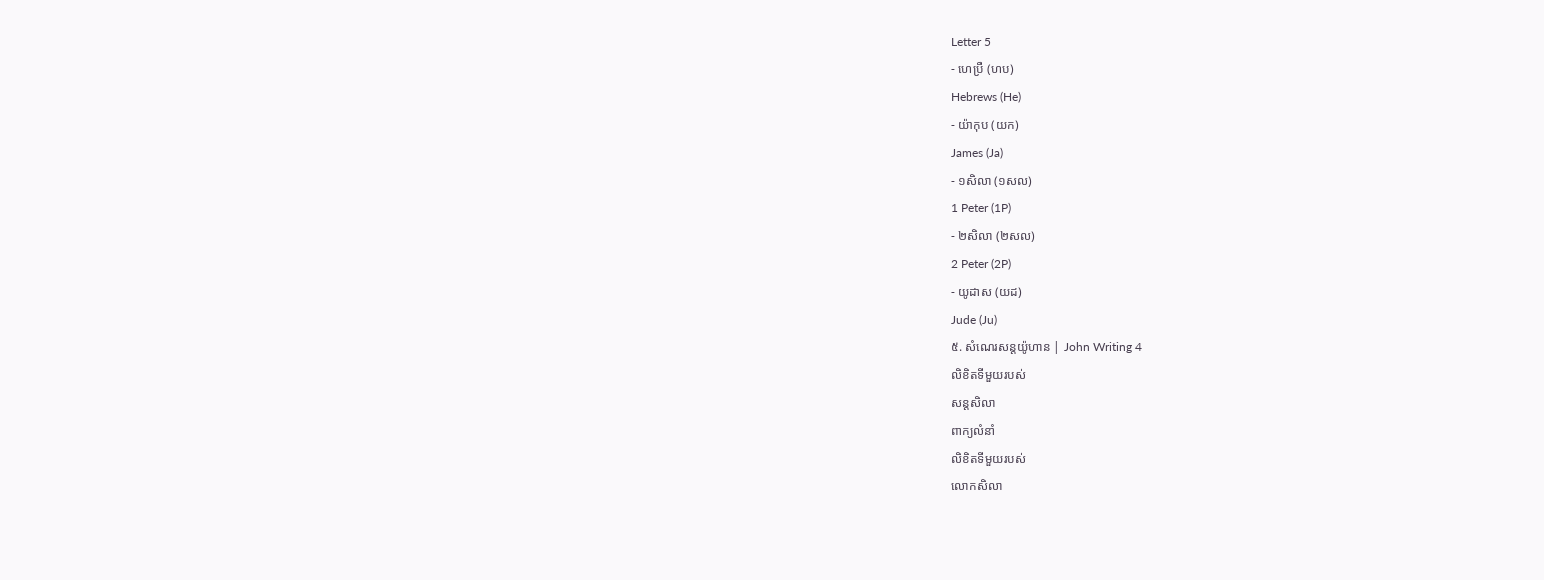Letter 5
- ហេប្រឺ (ហប)
Hebrews (He)
- យ៉ាកុប (យក)
James (Ja)
- ១សិលា (១សល)
1 Peter (1P)
- ២សិលា (២សល)
2 Peter (2P)
- យូដាស (យដ)
Jude (Ju)
៥. សំណេរសន្តយ៉ូហាន | John Writing 4
លិខិតទីមួយរបស់
សន្តសិលា
ពាក្យលំនាំ
លិខិតទីមួយរបស់
លោកសិលា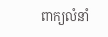ពាក្យលំនាំ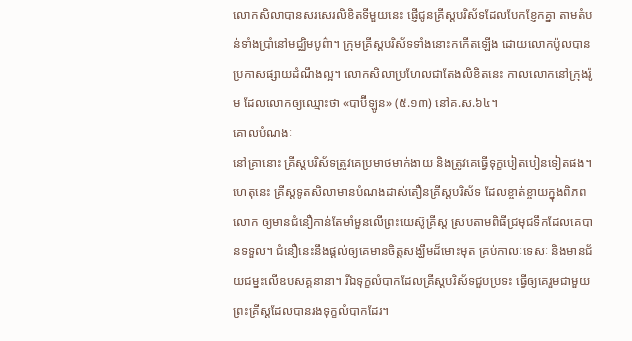លោកសិលាបានសរសេរលិខិតទីមួយនេះ ផ្ញើជូនគ្រីស្តបរិស័ទដែលបែកខ្ញែកគ្នា តាមតំបន់ទាំងប្រាំនៅមជ្ឈិមបូព៌ា។ ក្រុមគ្រីស្តបរិស័ទទាំងនោះកកើតឡើង ដោយលោកប៉ូលបានប្រកាសផ្សាយដំណឹងល្អ។ លោកសិលាប្រហែលជាតែងលិខិតនេះ កាលលោកនៅក្រុងរ៉ូម ដែលលោកឲ្យឈ្មោះថា «បាប៊ីឡូន» (៥.១៣) នៅគ.ស.៦៤។
គោលបំណងៈ
នៅគ្រានោះ គ្រីស្តបរិស័ទត្រូវគេប្រមាថមាក់ងាយ និងត្រូវគេធ្វើទុក្ខបៀតបៀនទៀតផង។ ហេតុនេះ គ្រីស្តទូតសិលាមានបំណងដាស់តឿនគ្រីស្តបរិស័ទ ដែលខ្ចាត់ខ្ចាយក្នុងពិភពលោក ឲ្យមានជំនឿកាន់តែមាំមួនលើព្រះយេស៊ូគ្រីស្ត ស្របតាមពិធីជ្រមុជទឹកដែលគេបានទទួល។ ជំនឿនេះនឹងផ្ដល់ឲ្យគេមានចិត្តសង្ឃឹមដ៏មោះមុត គ្រប់កាលៈទេសៈ និងមានជ័យជម្នះលើឧបសគ្គនានា។ រីឯទុក្ខលំបាកដែលគ្រីស្តបរិស័ទជួបប្រទះ ធ្វើឲ្យគេរួមជាមួយព្រះគ្រីស្តដែលបានរងទុក្ខលំបាកដែរ។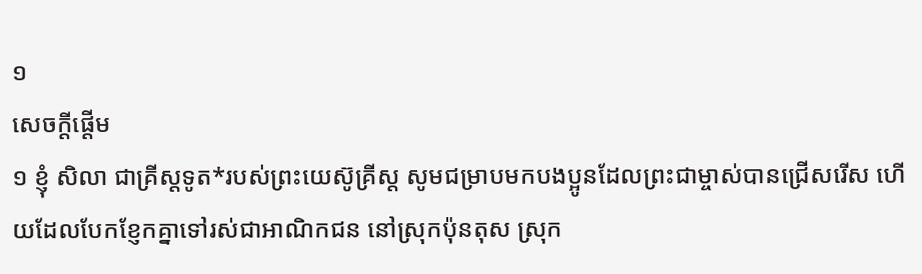១
សេចក្ដីផ្ដើម
១ ខ្ញុំ សិលា ជាគ្រីស្តទូត*របស់ព្រះយេស៊ូគ្រីស្ត សូមជម្រាបមកបងប្អូនដែលព្រះជាម្ចាស់បានជ្រើសរើស ហើយដែលបែកខ្ញែកគ្នាទៅរស់ជាអាណិកជន នៅស្រុកប៉ុនតុស ស្រុក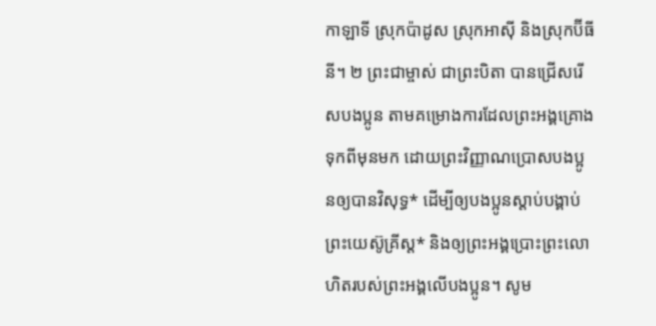កាឡាទី ស្រុកប៉ាដូស ស្រុកអាស៊ី និងស្រុកប៊ីធីនី។ ២ ព្រះជាម្ចាស់ ជាព្រះបិតា បានជ្រើសរើសបងប្អូន តាមគម្រោងការដែលព្រះអង្គគ្រោងទុកពីមុនមក ដោយព្រះវិញ្ញាណប្រោសបងប្អូនឲ្យបានវិសុទ្ធ* ដើម្បីឲ្យបងប្អូនស្ដាប់បង្គាប់ព្រះយេស៊ូគ្រីស្ត* និងឲ្យព្រះអង្គប្រោះព្រះលោហិតរបស់ព្រះអង្គលើបងប្អូន។ សូម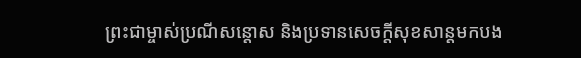ព្រះជាម្ចាស់ប្រណីសន្ដោស និងប្រទានសេចក្ដីសុខសាន្ដមកបង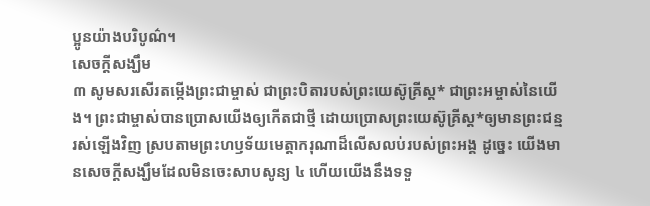ប្អូនយ៉ាងបរិបូណ៌។
សេចក្ដីសង្ឃឹម
៣ សូមសរសើរតម្កើងព្រះជាម្ចាស់ ជាព្រះបិតារបស់ព្រះយេស៊ូគ្រីស្ត* ជាព្រះអម្ចាស់នៃយើង។ ព្រះជាម្ចាស់បានប្រោសយើងឲ្យកើតជាថ្មី ដោយប្រោសព្រះយេស៊ូគ្រីស្ត*ឲ្យមានព្រះជន្មរស់ឡើងវិញ ស្របតាមព្រះហឫទ័យមេត្តាករុណាដ៏លើសលប់របស់ព្រះអង្គ ដូច្នេះ យើងមានសេចក្ដីសង្ឃឹមដែលមិនចេះសាបសូន្យ ៤ ហើយយើងនឹងទទួ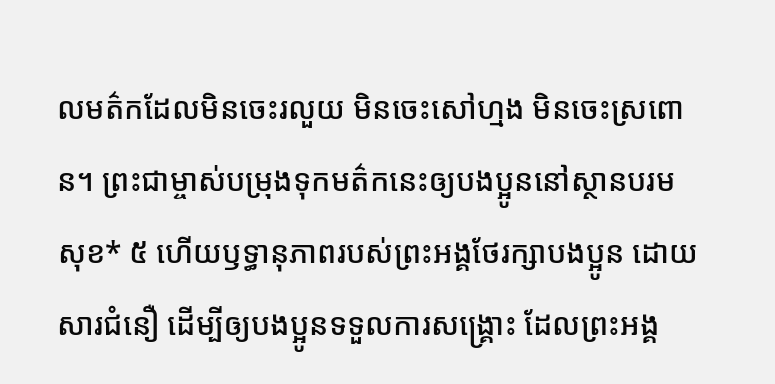លមត៌កដែលមិនចេះរលួយ មិនចេះសៅហ្មង មិនចេះស្រពោន។ ព្រះជាម្ចាស់បម្រុងទុកមត៌កនេះឲ្យបងប្អូននៅស្ថានបរមសុខ* ៥ ហើយឫទ្ធានុភាពរបស់ព្រះអង្គថែរក្សាបងប្អូន ដោយសារជំនឿ ដើម្បីឲ្យបងប្អូនទទួលការសង្គ្រោះ ដែលព្រះអង្គ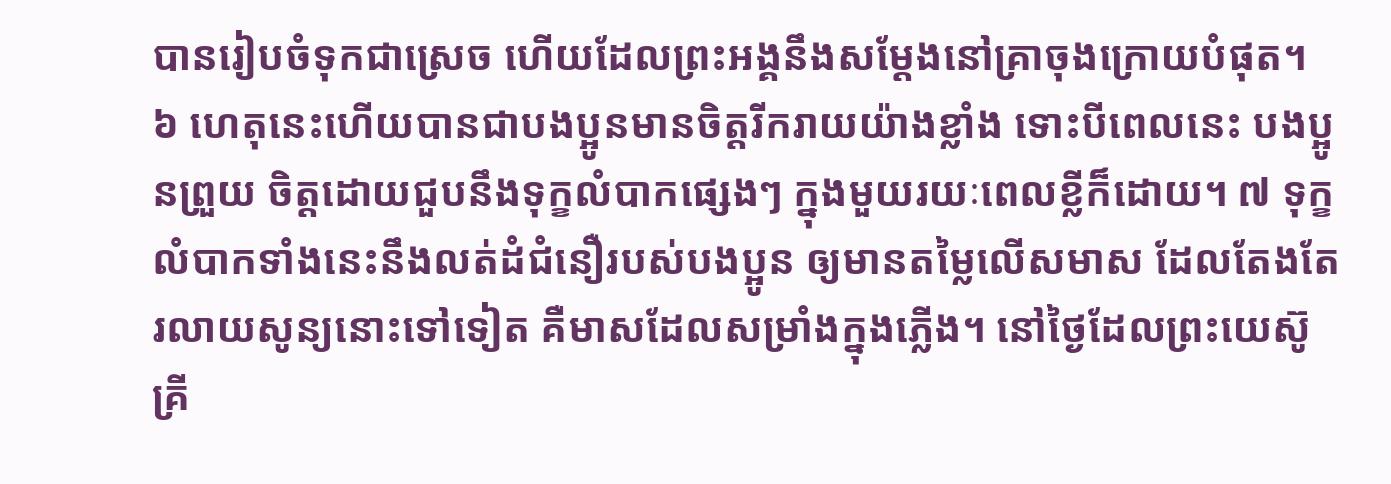បានរៀបចំទុកជាស្រេច ហើយដែលព្រះអង្គនឹងសម្ដែងនៅគ្រាចុងក្រោយបំផុត។
៦ ហេតុនេះហើយបានជាបងប្អូនមានចិត្តរីករាយយ៉ាងខ្លាំង ទោះបីពេលនេះ បងប្អូនព្រួយ ចិត្តដោយជួបនឹងទុក្ខលំបាកផ្សេងៗ ក្នុងមួយរយៈពេលខ្លីក៏ដោយ។ ៧ ទុក្ខលំបាកទាំងនេះនឹងលត់ដំជំនឿរបស់បងប្អូន ឲ្យមានតម្លៃលើសមាស ដែលតែងតែរលាយសូន្យនោះទៅទៀត គឺមាសដែលសម្រាំងក្នុងភ្លើង។ នៅថ្ងៃដែលព្រះយេស៊ូគ្រី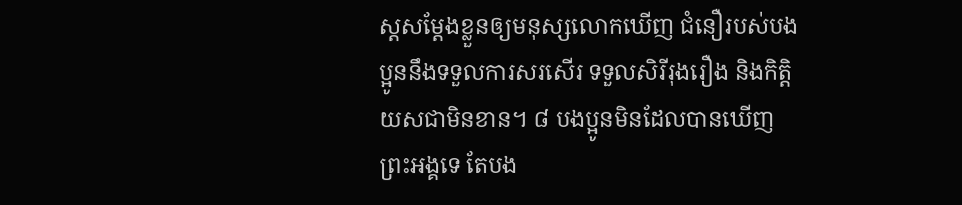ស្តសម្ដែងខ្លួនឲ្យមនុស្សលោកឃើញ ជំនឿរបស់បងប្អូននឹងទទួលការសរសើរ ទទួលសិរីរុងរឿង និងកិត្តិយសជាមិនខាន។ ៨ បងប្អូនមិនដែលបានឃើញព្រះអង្គទេ តែបង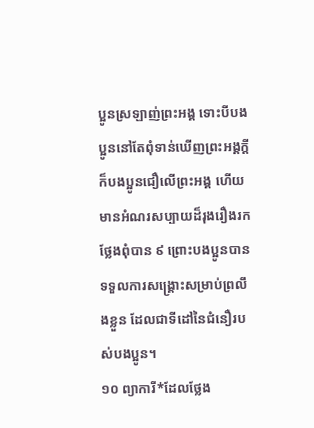ប្អូនស្រឡាញ់ព្រះអង្គ ទោះបីបងប្អូននៅតែពុំទាន់ឃើញព្រះអង្គក្តី ក៏បងប្អូនជឿលើព្រះអង្គ ហើយមានអំណរសប្បាយដ៏រុងរឿងរកថ្លែងពុំបាន ៩ ព្រោះបងប្អូនបានទទួលការសង្គ្រោះសម្រាប់ព្រលឹងខ្លួន ដែលជាទីដៅនៃជំនឿរបស់បងប្អូន។
១០ ព្យាការី*ដែលថ្លែង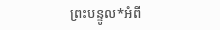ព្រះបន្ទូល*អំពី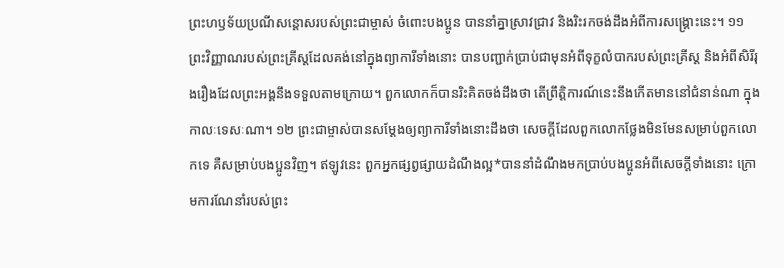ព្រះហឫទ័យប្រណីសន្ដោសរបស់ព្រះជាម្ចាស់ ចំពោះបងប្អូន បាននាំគ្នាស្រាវជ្រាវ និងរិះរកចង់ដឹងអំពីការសង្គ្រោះនេះ។ ១១ ព្រះវិញ្ញាណរបស់ព្រះគ្រីស្តដែលគង់នៅក្នុងព្យាការីទាំងនោះ បានបញ្ជាក់ប្រាប់ជាមុនអំពីទុក្ខលំបាករបស់ព្រះគ្រីស្ត និងអំពីសិរីរុងរឿងដែលព្រះអង្គនឹងទទួលតាមក្រោយ។ ពួកលោកក៏បានរិះគិតចង់ដឹងថា តើព្រឹត្តិការណ៍នេះនឹងកើតមាននៅជំនាន់ណា ក្នុងកាលៈទេសៈណា។ ១២ ព្រះជាម្ចាស់បានសម្ដែងឲ្យព្យាការីទាំងនោះដឹងថា សេចក្ដីដែលពួកលោកថ្លែងមិនមែនសម្រាប់ពួកលោកទេ គឺសម្រាប់បងប្អូនវិញ។ ឥឡូវនេះ ពួកអ្នកផ្សព្វផ្សាយដំណឹងល្អ*បាននាំដំណឹងមកប្រាប់បងប្អូនអំពីសេចក្ដីទាំងនោះ ក្រោមការណែនាំរបស់ព្រះ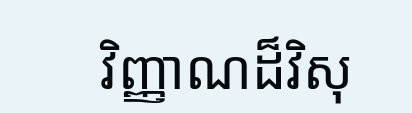វិញ្ញាណដ៏វិសុ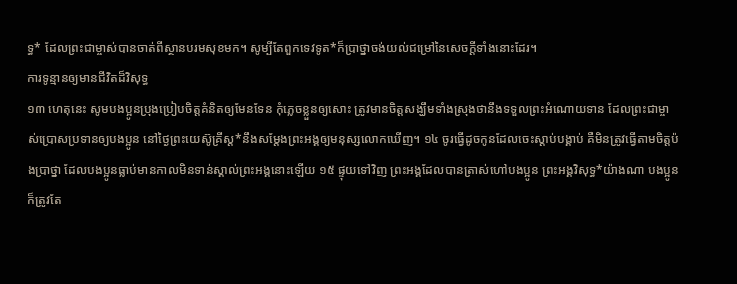ទ្ធ* ដែលព្រះជាម្ចាស់បានចាត់ពីស្ថានបរមសុខមក។ សូម្បីតែពួកទេវទូត*ក៏ប្រាថ្នាចង់យល់ជម្រៅនៃសេចក្ដីទាំងនោះដែរ។
ការទូន្មានឲ្យមានជីវិតដ៏វិសុទ្ធ
១៣ ហេតុនេះ សូមបងប្អូនប្រុងប្រៀបចិត្តគំនិតឲ្យមែនទែន កុំភ្លេចខ្លួនឲ្យសោះ ត្រូវមានចិត្តសង្ឃឹមទាំងស្រុងថានឹងទទួលព្រះអំណោយទាន ដែលព្រះជាម្ចាស់ប្រោសប្រទានឲ្យបងប្អូន នៅថ្ងៃព្រះយេស៊ូគ្រីស្ត*នឹងសម្ដែងព្រះអង្គឲ្យមនុស្សលោកឃើញ។ ១៤ ចូរធ្វើដូចកូនដែលចេះស្ដាប់បង្គាប់ គឺមិនត្រូវធ្វើតាមចិត្តប៉ងប្រាថ្នា ដែលបងប្អូនធ្លាប់មានកាលមិនទាន់ស្គាល់ព្រះអង្គនោះឡើយ ១៥ ផ្ទុយទៅវិញ ព្រះអង្គដែលបានត្រាស់ហៅបងប្អូន ព្រះអង្គវិសុទ្ធ*យ៉ាងណា បងប្អូនក៏ត្រូវតែ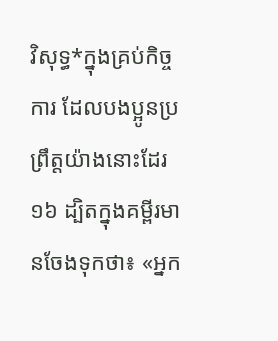វិសុទ្ធ*ក្នុងគ្រប់កិច្ចការ ដែលបងប្អូនប្រព្រឹត្តយ៉ាងនោះដែរ ១៦ ដ្បិតក្នុងគម្ពីរមានចែងទុកថា៖ «អ្នក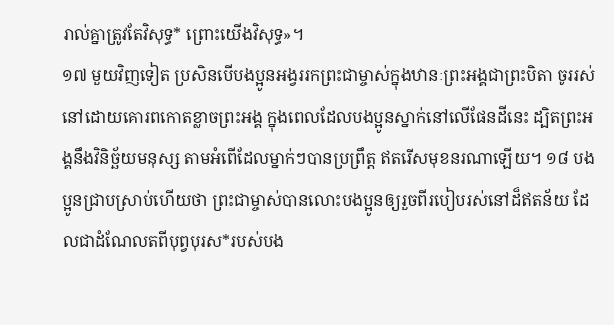រាល់គ្នាត្រូវតែវិសុទ្ធ* ព្រោះយើងវិសុទ្ធ»។
១៧ មួយវិញទៀត ប្រសិនបើបងប្អូនអង្វររកព្រះជាម្ចាស់ក្នុងឋានៈព្រះអង្គជាព្រះបិតា ចូររស់នៅដោយគោរពកោតខ្លាចព្រះអង្គ ក្នុងពេលដែលបងប្អូនស្នាក់នៅលើផែនដីនេះ ដ្បិតព្រះអង្គនឹងវិនិច្ឆ័យមនុស្ស តាមអំពើដែលម្នាក់ៗបានប្រព្រឹត្ត ឥតរើសមុខនរណាឡើយ។ ១៨ បងប្អូនជ្រាបស្រាប់ហើយថា ព្រះជាម្ចាស់បានលោះបងប្អូនឲ្យរួចពីរបៀបរស់នៅដ៏ឥតន័យ ដែលជាដំណែលតពីបុព្វបុរស*របស់បង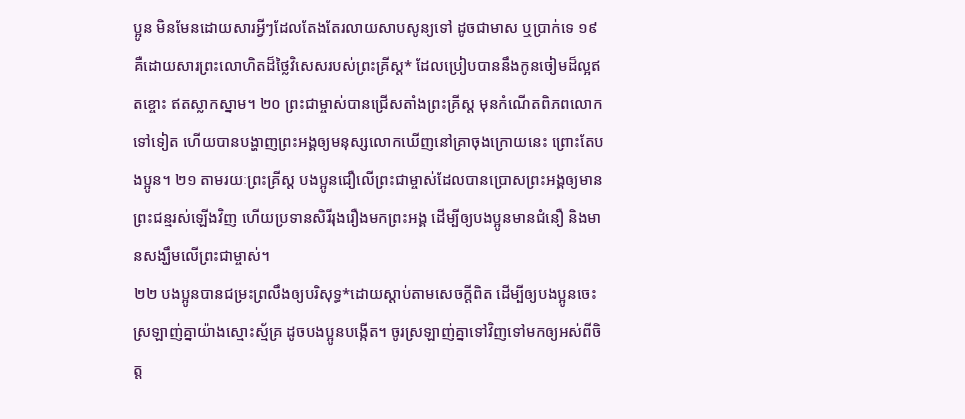ប្អូន មិនមែនដោយសារអ្វីៗដែលតែងតែរលាយសាបសូន្យទៅ ដូចជាមាស ឬប្រាក់ទេ ១៩ គឺដោយសារព្រះលោហិតដ៏ថ្លៃវិសេសរបស់ព្រះគ្រីស្ត* ដែលប្រៀបបាននឹងកូនចៀមដ៏ល្អឥតខ្ចោះ ឥតស្លាកស្នាម។ ២០ ព្រះជាម្ចាស់បានជ្រើសតាំងព្រះគ្រីស្ត មុនកំណើតពិភពលោកទៅទៀត ហើយបានបង្ហាញព្រះអង្គឲ្យមនុស្សលោកឃើញនៅគ្រាចុងក្រោយនេះ ព្រោះតែបងប្អូន។ ២១ តាមរយៈព្រះគ្រីស្ត បងប្អូនជឿលើព្រះជាម្ចាស់ដែលបានប្រោសព្រះអង្គឲ្យមានព្រះជន្មរស់ឡើងវិញ ហើយប្រទានសិរីរុងរឿងមកព្រះអង្គ ដើម្បីឲ្យបងប្អូនមានជំនឿ និងមានសង្ឃឹមលើព្រះជាម្ចាស់។
២២ បងប្អូនបានជម្រះព្រលឹងឲ្យបរិសុទ្ធ*ដោយស្ដាប់តាមសេចក្ដីពិត ដើម្បីឲ្យបងប្អូនចេះស្រឡាញ់គ្នាយ៉ាងស្មោះស្ម័គ្រ ដូចបងប្អូនបង្កើត។ ចូរស្រឡាញ់គ្នាទៅវិញទៅមកឲ្យអស់ពីចិត្ត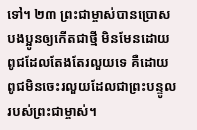ទៅ។ ២៣ ព្រះជាម្ចាស់បានប្រោសបងប្អូនឲ្យកើតជាថ្មី មិនមែនដោយពូជដែលតែងតែរលួយទេ គឺដោយពូជមិនចេះរលួយដែលជាព្រះបន្ទូលរបស់ព្រះជាម្ចាស់។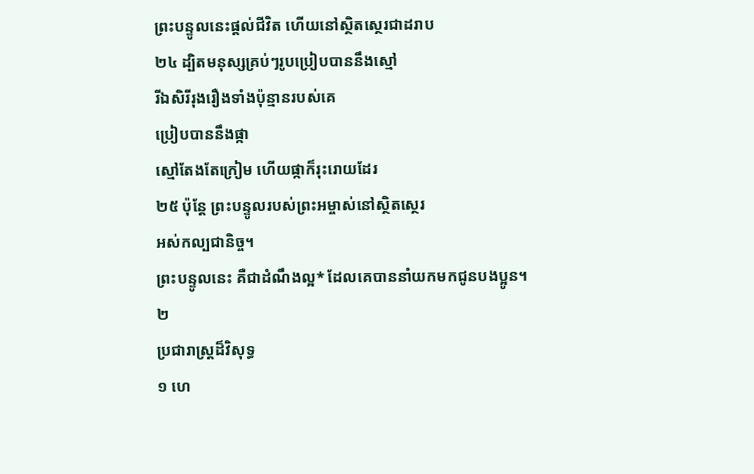ព្រះបន្ទូលនេះផ្ដល់ជីវិត ហើយនៅស្ថិតស្ថេរជាដរាប
២៤ ដ្បិតមនុស្សគ្រប់ៗរូបប្រៀបបាននឹងស្មៅ
រីឯសិរីរុងរឿងទាំងប៉ុន្មានរបស់គេ
ប្រៀបបាននឹងផ្កា
ស្មៅតែងតែក្រៀម ហើយផ្កាក៏រុះរោយដែរ
២៥ ប៉ុន្តែ ព្រះបន្ទូលរបស់ព្រះអម្ចាស់នៅស្ថិតស្ថេរ
អស់កល្បជានិច្ច។
ព្រះបន្ទូលនេះ គឺជាដំណឹងល្អ* ដែលគេបាននាំយកមកជូនបងប្អូន។
២
ប្រជារាស្ដ្រដ៏វិសុទ្ធ
១ ហេ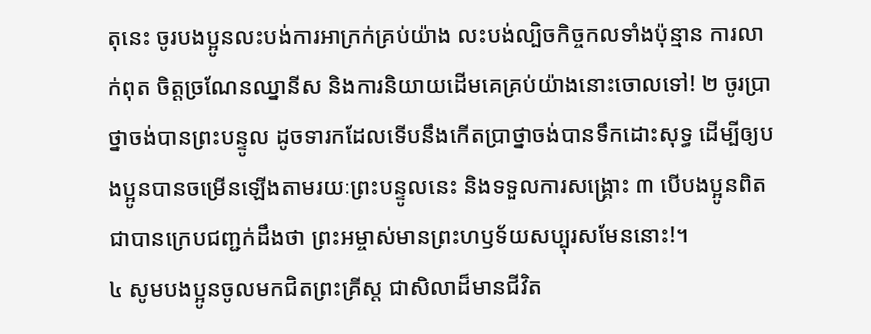តុនេះ ចូរបងប្អូនលះបង់ការអាក្រក់គ្រប់យ៉ាង លះបង់ល្បិចកិច្ចកលទាំងប៉ុន្មាន ការលាក់ពុត ចិត្តច្រណែនឈ្នានីស និងការនិយាយដើមគេគ្រប់យ៉ាងនោះចោលទៅ! ២ ចូរប្រាថ្នាចង់បានព្រះបន្ទូល ដូចទារកដែលទើបនឹងកើតប្រាថ្នាចង់បានទឹកដោះសុទ្ធ ដើម្បីឲ្យបងប្អូនបានចម្រើនឡើងតាមរយៈព្រះបន្ទូលនេះ និងទទួលការសង្គ្រោះ ៣ បើបងប្អូនពិតជាបានក្រេបជញ្ជក់ដឹងថា ព្រះអម្ចាស់មានព្រះហឫទ័យសប្បុរសមែននោះ!។
៤ សូមបងប្អូនចូលមកជិតព្រះគ្រីស្ត ជាសិលាដ៏មានជីវិត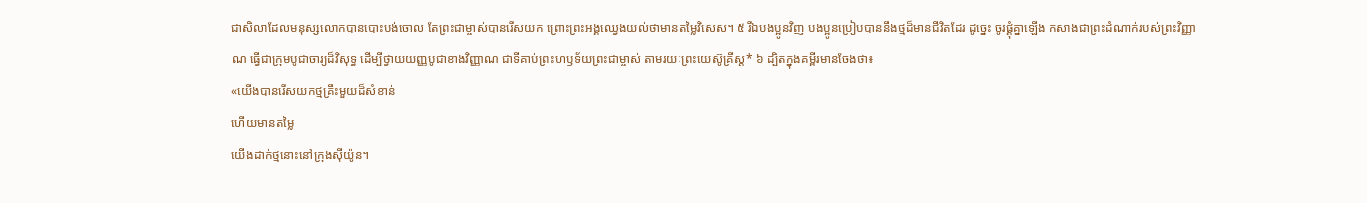ជាសិលាដែលមនុស្សលោកបានបោះបង់ចោល តែព្រះជាម្ចាស់បានរើសយក ព្រោះព្រះអង្គឈ្វេងយល់ថាមានតម្លៃវិសេស។ ៥ រីឯបងប្អូនវិញ បងប្អូនប្រៀបបាននឹងថ្មដ៏មានជីវិតដែរ ដូច្នេះ ចូរផ្គុំគ្នាឡើង កសាងជាព្រះដំណាក់របស់ព្រះវិញ្ញាណ ធ្វើជាក្រុមបូជាចារ្យដ៏វិសុទ្ធ ដើម្បីថ្វាយយញ្ញបូជាខាងវិញ្ញាណ ជាទីគាប់ព្រះហឫទ័យព្រះជាម្ចាស់ តាមរយៈព្រះយេស៊ូគ្រីស្ត* ៦ ដ្បិតក្នុងគម្ពីរមានចែងថា៖
«យើងបានរើសយកថ្មគ្រឹះមួយដ៏សំខាន់
ហើយមានតម្លៃ
យើងដាក់ថ្មនោះនៅក្រុងស៊ីយ៉ូន។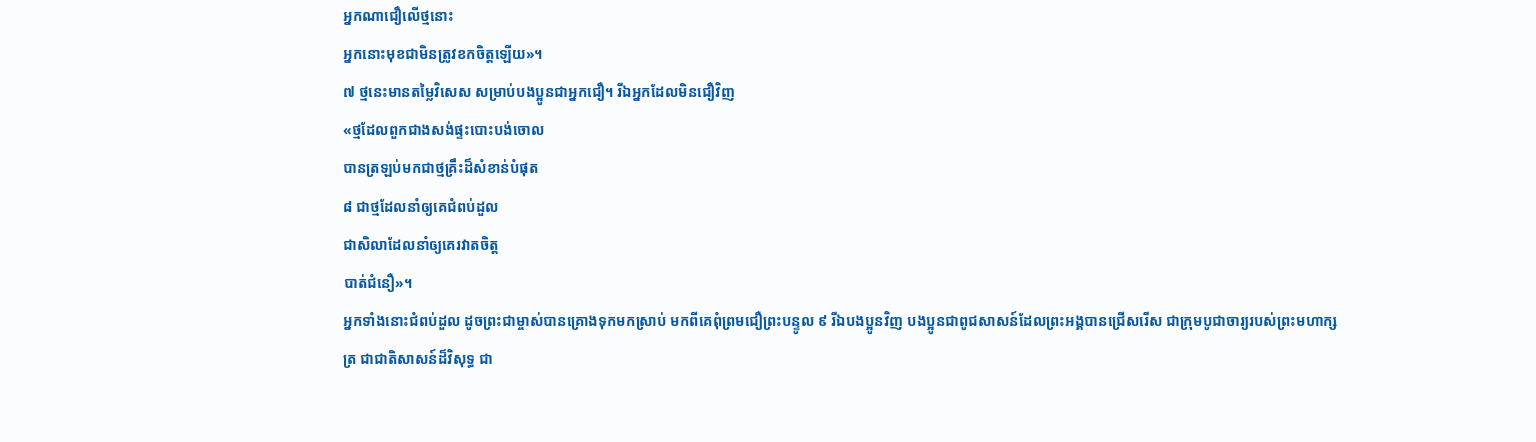អ្នកណាជឿលើថ្មនោះ
អ្នកនោះមុខជាមិនត្រូវខកចិត្តឡើយ»។
៧ ថ្មនេះមានតម្លៃវិសេស សម្រាប់បងប្អូនជាអ្នកជឿ។ រីឯអ្នកដែលមិនជឿវិញ
«ថ្មដែលពួកជាងសង់ផ្ទះបោះបង់ចោល
បានត្រឡប់មកជាថ្មគ្រឹះដ៏សំខាន់បំផុត
៨ ជាថ្មដែលនាំឲ្យគេជំពប់ដួល
ជាសិលាដែលនាំឲ្យគេរវាតចិត្ត
បាត់ជំនឿ»។
អ្នកទាំងនោះជំពប់ដួល ដូចព្រះជាម្ចាស់បានគ្រោងទុកមកស្រាប់ មកពីគេពុំព្រមជឿព្រះបន្ទូល ៩ រីឯបងប្អូនវិញ បងប្អូនជាពូជសាសន៍ដែលព្រះអង្គបានជ្រើសរើស ជាក្រុមបូជាចារ្យរបស់ព្រះមហាក្សត្រ ជាជាតិសាសន៍ដ៏វិសុទ្ធ ជា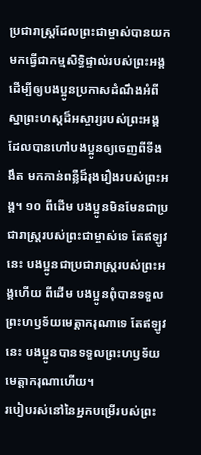ប្រជារាស្ដ្រដែលព្រះជាម្ចាស់បានយកមកធ្វើជាកម្មសិទ្ធិផ្ទាល់របស់ព្រះអង្គ ដើម្បីឲ្យបងប្អូនប្រកាសដំណឹងអំពីស្នាព្រះហស្ដដ៏អស្ចារ្យរបស់ព្រះអង្គ ដែលបានហៅបងប្អូនឲ្យចេញពីទីងងឹត មកកាន់ពន្លឺដ៏រុងរឿងរបស់ព្រះអង្គ។ ១០ ពីដើម បងប្អូនមិនមែនជាប្រជារាស្ដ្ររបស់ព្រះជាម្ចាស់ទេ តែឥឡូវនេះ បងប្អូនជាប្រជារាស្ដ្ររបស់ព្រះអង្គហើយ ពីដើម បងប្អូនពុំបានទទួលព្រះហឫទ័យមេត្តាករុណាទេ តែឥឡូវនេះ បងប្អូនបានទទួលព្រះហឫទ័យមេត្តាករុណាហើយ។
របៀបរស់នៅនៃអ្នកបម្រើរបស់ព្រះ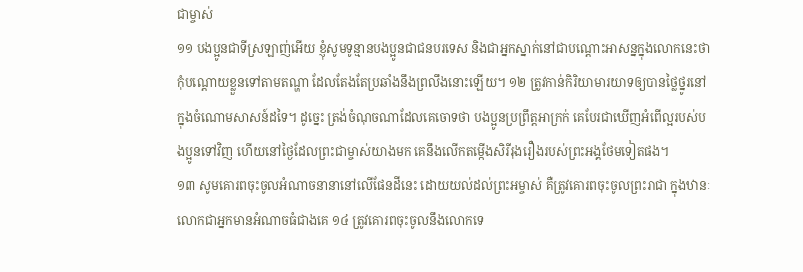ជាម្ចាស់
១១ បងប្អូនជាទីស្រឡាញ់អើយ ខ្ញុំសូមទូន្មានបងប្អូនជាជនបរទេស និងជាអ្នកស្នាក់នៅជាបណ្ដោះអាសន្នក្នុងលោកនេះថា កុំបណ្ដោយខ្លួនទៅតាមតណ្ហា ដែលតែងតែប្រឆាំងនឹងព្រលឹងនោះឡើយ។ ១២ ត្រូវកាន់កិរិយាមារយាទឲ្យបានថ្លៃថ្នូរនៅក្នុងចំណោមសាសន៍ដទៃ។ ដូច្នេះ ត្រង់ចំណុចណាដែលគេចោទថា បងប្អូនប្រព្រឹត្តអាក្រក់ គេបែរជាឃើញអំពើល្អរបស់បងប្អូនទៅវិញ ហើយនៅថ្ងៃដែលព្រះជាម្ចាស់យាងមក គេនឹងលើកតម្កើងសិរីរុងរឿងរបស់ព្រះអង្គថែមទៀតផង។
១៣ សូមគោរពចុះចូលអំណាចនានានៅលើផែនដីនេះ ដោយយល់ដល់ព្រះអម្ចាស់ គឺត្រូវគោរពចុះចូលព្រះរាជា ក្នុងឋានៈលោកជាអ្នកមានអំណាចធំជាងគេ ១៤ ត្រូវគោរពចុះចូលនឹងលោកទេ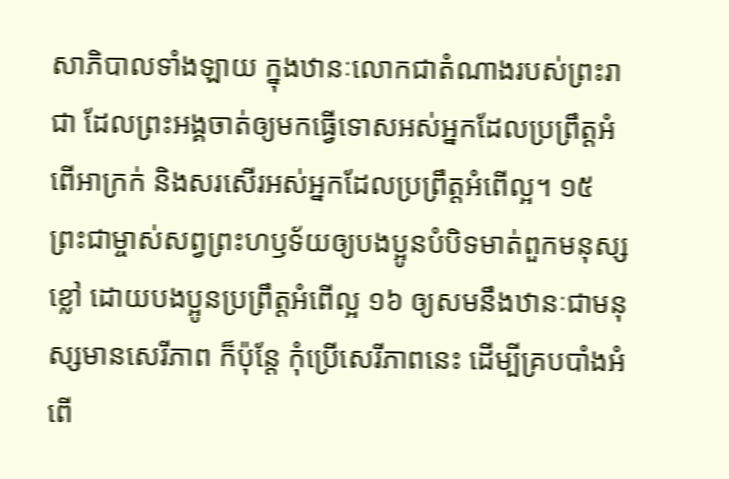សាភិបាលទាំងឡាយ ក្នុងឋានៈលោកជាតំណាងរបស់ព្រះរាជា ដែលព្រះអង្គចាត់ឲ្យមកធ្វើទោសអស់អ្នកដែលប្រព្រឹត្តអំពើអាក្រក់ និងសរសើរអស់អ្នកដែលប្រព្រឹត្តអំពើល្អ។ ១៥ ព្រះជាម្ចាស់សព្វព្រះហឫទ័យឲ្យបងប្អូនបំបិទមាត់ពួកមនុស្សខ្លៅ ដោយបងប្អូនប្រព្រឹត្តអំពើល្អ ១៦ ឲ្យសមនឹងឋានៈជាមនុស្សមានសេរីភាព ក៏ប៉ុន្តែ កុំប្រើសេរីភាពនេះ ដើម្បីគ្របបាំងអំពើ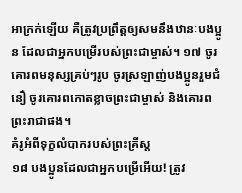អាក្រក់ឡើយ គឺត្រូវប្រព្រឹត្តឲ្យសមនឹងឋានៈបងប្អូន ដែលជាអ្នកបម្រើរបស់ព្រះជាម្ចាស់។ ១៧ ចូរគោរពមនុស្សគ្រប់ៗរូប ចូរស្រឡាញ់បងប្អូនរួមជំនឿ ចូរគោរពកោតខ្លាចព្រះជាម្ចាស់ និងគោរពព្រះរាជាផង។
គំរូអំពីទុក្ខលំបាករបស់ព្រះគ្រីស្ត
១៨ បងប្អូនដែលជាអ្នកបម្រើអើយ! ត្រូវ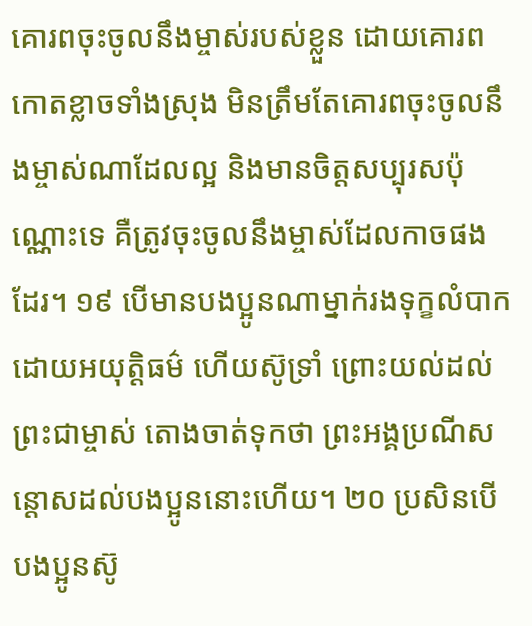គោរពចុះចូលនឹងម្ចាស់របស់ខ្លួន ដោយគោរពកោតខ្លាចទាំងស្រុង មិនត្រឹមតែគោរពចុះចូលនឹងម្ចាស់ណាដែលល្អ និងមានចិត្តសប្បុរសប៉ុណ្ណោះទេ គឺត្រូវចុះចូលនឹងម្ចាស់ដែលកាចផងដែរ។ ១៩ បើមានបងប្អូនណាម្នាក់រងទុក្ខលំបាកដោយអយុត្ដិធម៌ ហើយស៊ូទ្រាំ ព្រោះយល់ដល់ព្រះជាម្ចាស់ តោងចាត់ទុកថា ព្រះអង្គប្រណីសន្ដោសដល់បងប្អូននោះហើយ។ ២០ ប្រសិនបើបងប្អូនស៊ូ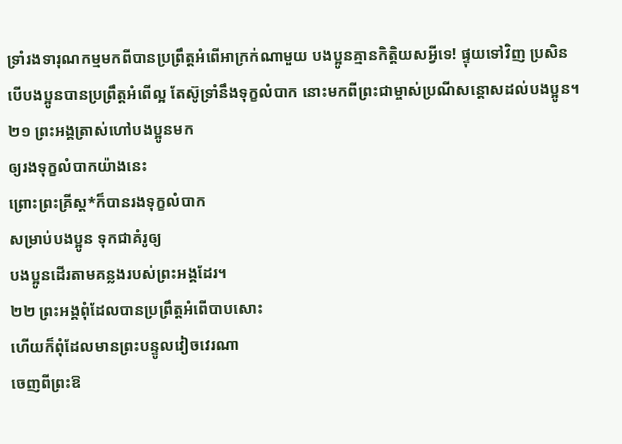ទ្រាំរងទារុណកម្មមកពីបានប្រព្រឹត្តអំពើអាក្រក់ណាមួយ បងប្អូនគ្មានកិត្តិយសអ្វីទេ! ផ្ទុយទៅវិញ ប្រសិនបើបងប្អូនបានប្រព្រឹត្តអំពើល្អ តែស៊ូទ្រាំនឹងទុក្ខលំបាក នោះមកពីព្រះជាម្ចាស់ប្រណីសន្ដោសដល់បងប្អូន។
២១ ព្រះអង្គត្រាស់ហៅបងប្អូនមក
ឲ្យរងទុក្ខលំបាកយ៉ាងនេះ
ព្រោះព្រះគ្រីស្ត*ក៏បានរងទុក្ខលំបាក
សម្រាប់បងប្អូន ទុកជាគំរូឲ្យ
បងប្អូនដើរតាមគន្លងរបស់ព្រះអង្គដែរ។
២២ ព្រះអង្គពុំដែលបានប្រព្រឹត្តអំពើបាបសោះ
ហើយក៏ពុំដែលមានព្រះបន្ទូលវៀចវេរណា
ចេញពីព្រះឱ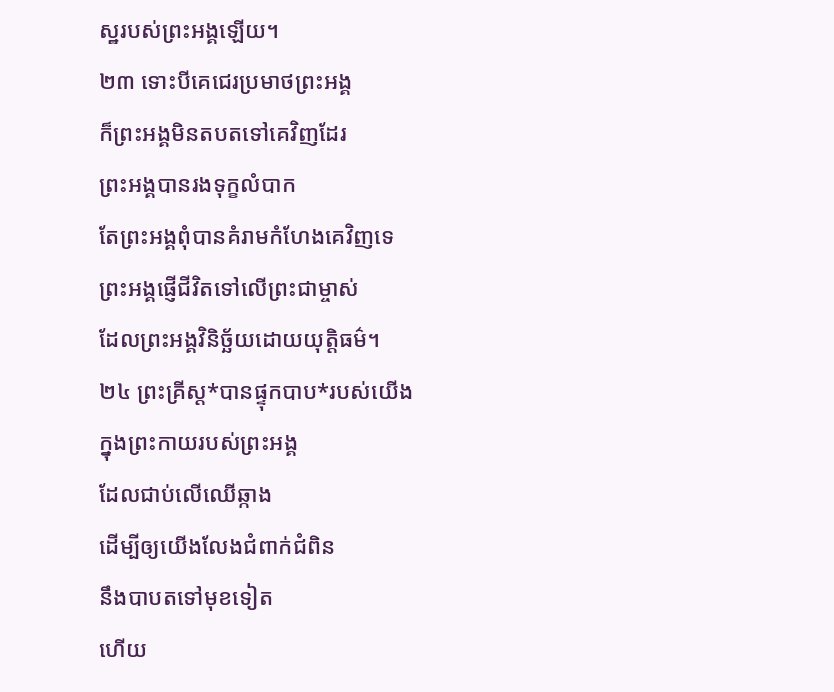ស្ឋរបស់ព្រះអង្គឡើយ។
២៣ ទោះបីគេជេរប្រមាថព្រះអង្គ
ក៏ព្រះអង្គមិនតបតទៅគេវិញដែរ
ព្រះអង្គបានរងទុក្ខលំបាក
តែព្រះអង្គពុំបានគំរាមកំហែងគេវិញទេ
ព្រះអង្គផ្ញើជីវិតទៅលើព្រះជាម្ចាស់
ដែលព្រះអង្គវិនិច្ឆ័យដោយយុត្តិធម៌។
២៤ ព្រះគ្រីស្ត*បានផ្ទុកបាប*របស់យើង
ក្នុងព្រះកាយរបស់ព្រះអង្គ
ដែលជាប់លើឈើឆ្កាង
ដើម្បីឲ្យយើងលែងជំពាក់ជំពិន
នឹងបាបតទៅមុខទៀត
ហើយ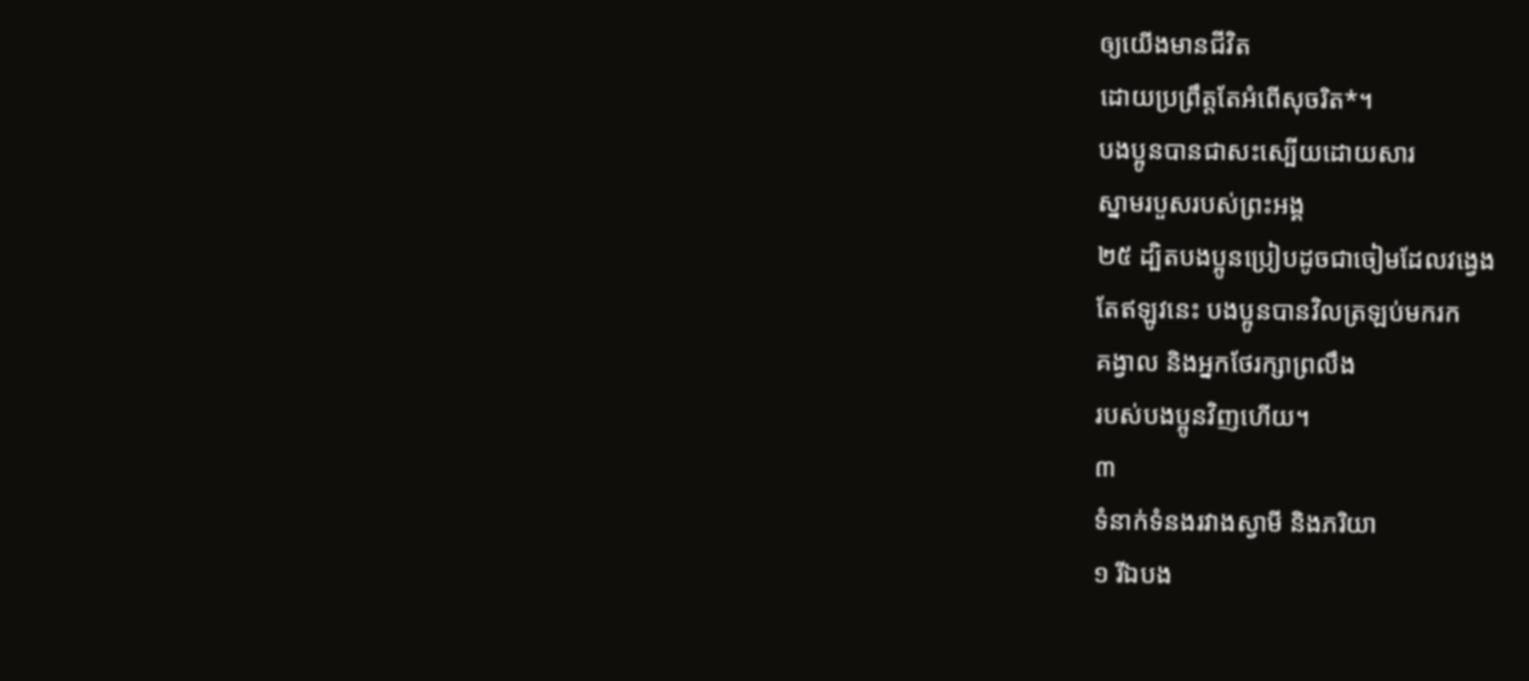ឲ្យយើងមានជីវិត
ដោយប្រព្រឹត្តតែអំពើសុចរិត*។
បងប្អូនបានជាសះស្បើយដោយសារ
ស្នាមរបួសរបស់ព្រះអង្គ
២៥ ដ្បិតបងប្អូនប្រៀបដូចជាចៀមដែលវង្វេង
តែឥឡូវនេះ បងប្អូនបានវិលត្រឡប់មករក
គង្វាល និងអ្នកថែរក្សាព្រលឹង
របស់បងប្អូនវិញហើយ។
៣
ទំនាក់ទំនងរវាងស្វាមី និងភរិយា
១ រីឯបង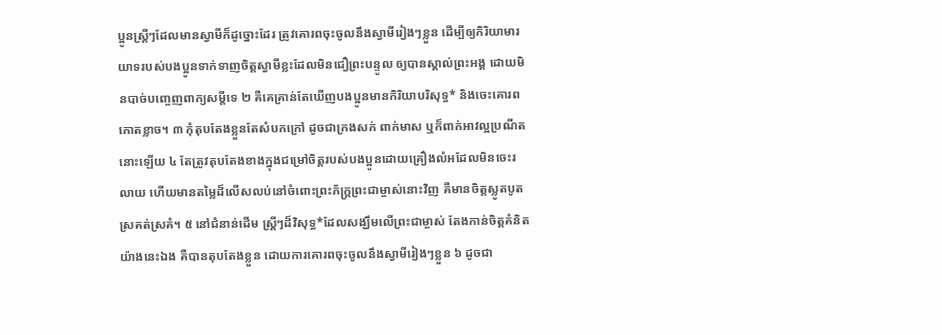ប្អូនស្ត្រីៗដែលមានស្វាមីក៏ដូច្នោះដែរ ត្រូវគោរពចុះចូលនឹងស្វាមីរៀងៗខ្លួន ដើម្បីឲ្យកិរិយាមារយាទរបស់បងប្អូនទាក់ទាញចិត្តស្វាមីខ្លះដែលមិនជឿព្រះបន្ទូល ឲ្យបានស្គាល់ព្រះអង្គ ដោយមិនបាច់បញ្ចេញពាក្យសម្ដីទេ ២ គឺគេគ្រាន់តែឃើញបងប្អូនមានកិរិយាបរិសុទ្ធ* និងចេះគោរពកោតខ្លាច។ ៣ កុំតុបតែងខ្លួនតែសំបកក្រៅ ដូចជាក្រងសក់ ពាក់មាស ឬក៏ពាក់អាវល្អប្រណីតនោះឡើយ ៤ តែត្រូវតុបតែងខាងក្នុងជម្រៅចិត្តរបស់បងប្អូនដោយគ្រឿងលំអដែលមិនចេះរលាយ ហើយមានតម្លៃដ៏លើសលប់នៅចំពោះព្រះភ័ក្ត្រព្រះជាម្ចាស់នោះវិញ គឺមានចិត្តស្លូតបូត ស្រគត់ស្រគំ។ ៥ នៅជំនាន់ដើម ស្ត្រីៗដ៏វិសុទ្ធ*ដែលសង្ឃឹមលើព្រះជាម្ចាស់ តែងកាន់ចិត្តគំនិតយ៉ាងនេះឯង គឺបានតុបតែងខ្លួន ដោយការគោរពចុះចូលនឹងស្វាមីរៀងៗខ្លួន ៦ ដូចជា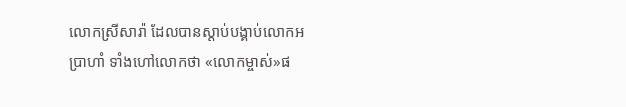លោកស្រីសារ៉ា ដែលបានស្ដាប់បង្គាប់លោកអប្រាហាំ ទាំងហៅលោកថា «លោកម្ចាស់»ផ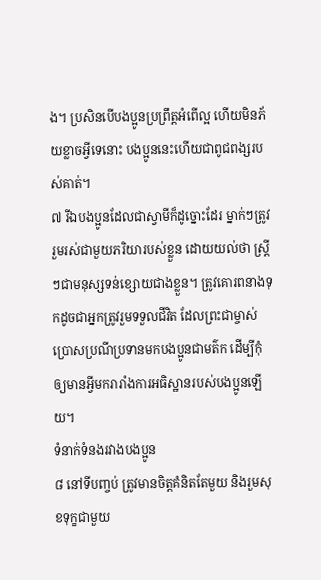ង។ ប្រសិនបើបងប្អូនប្រព្រឹត្តអំពើល្អ ហើយមិនភ័យខ្លាចអ្វីទេនោះ បងប្អូននេះហើយជាពូជពង្សរបស់គាត់។
៧ រីឯបងប្អូនដែលជាស្វាមីក៏ដូច្នោះដែរ ម្នាក់ៗត្រូវរួមរស់ជាមួយភរិយារបស់ខ្លួន ដោយយល់ថា ស្ត្រីៗជាមនុស្សទន់ខ្សោយជាងខ្លួន។ ត្រូវគោរពនាងទុកដូចជាអ្នកត្រូវរួមទទួលជីវិត ដែលព្រះជាម្ចាស់ប្រោសប្រណីប្រទានមកបងប្អូនជាមត៌ក ដើម្បីកុំឲ្យមានអ្វីមករារាំងការអធិស្ឋានរបស់បងប្អូនឡើយ។
ទំនាក់ទំនងរវាងបងប្អូន
៨ នៅទីបញ្ចប់ ត្រូវមានចិត្តគំនិតតែមួយ និងរួមសុខទុក្ខជាមួយ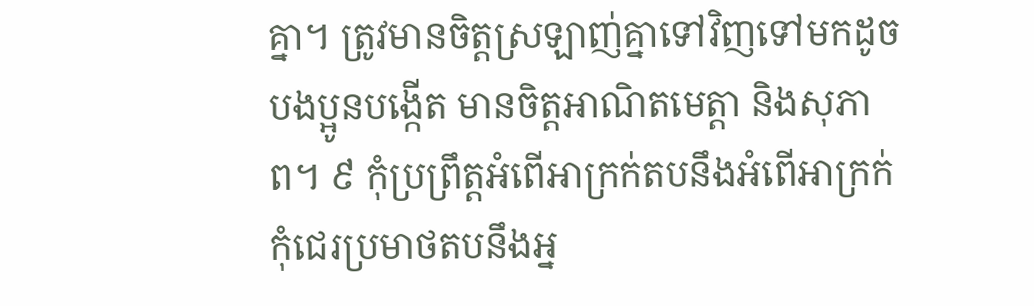គ្នា។ ត្រូវមានចិត្តស្រឡាញ់គ្នាទៅវិញទៅមកដូចបងប្អូនបង្កើត មានចិត្តអាណិតមេត្តា និងសុភាព។ ៩ កុំប្រព្រឹត្តអំពើអាក្រក់តបនឹងអំពើអាក្រក់ កុំជេរប្រមាថតបនឹងអ្ន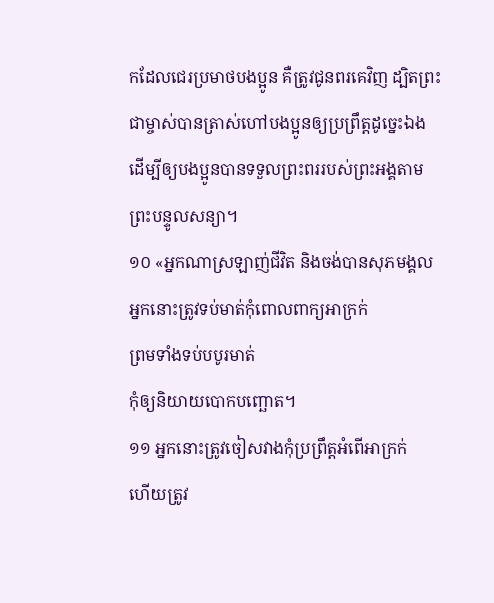កដែលជេរប្រមាថបងប្អូន គឺត្រូវជូនពរគេវិញ ដ្បិតព្រះជាម្ចាស់បានត្រាស់ហៅបងប្អូនឲ្យប្រព្រឹត្តដូច្នេះឯង ដើម្បីឲ្យបងប្អូនបានទទួលព្រះពររបស់ព្រះអង្គតាមព្រះបន្ទូលសន្យា។
១០ «អ្នកណាស្រឡាញ់ជីវិត និងចង់បានសុភមង្គល
អ្នកនោះត្រូវទប់មាត់កុំពោលពាក្យអាក្រក់
ព្រមទាំងទប់បបូរមាត់
កុំឲ្យនិយាយបោកបញ្ឆោត។
១១ អ្នកនោះត្រូវចៀសវាងកុំប្រព្រឹត្តអំពើអាក្រក់
ហើយត្រូវ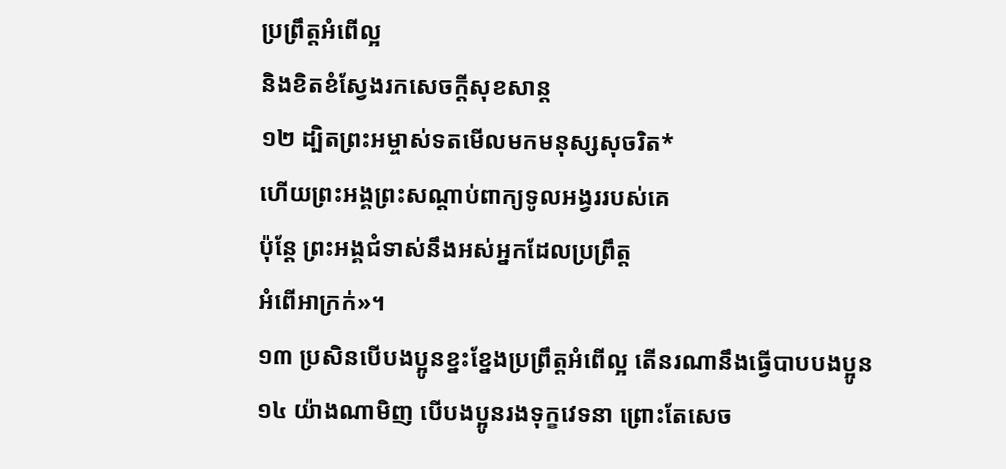ប្រព្រឹត្តអំពើល្អ
និងខិតខំស្វែងរកសេចក្ដីសុខសាន្ត
១២ ដ្បិតព្រះអម្ចាស់ទតមើលមកមនុស្សសុចរិត*
ហើយព្រះអង្គព្រះសណ្ដាប់ពាក្យទូលអង្វររបស់គេ
ប៉ុន្តែ ព្រះអង្គជំទាស់នឹងអស់អ្នកដែលប្រព្រឹត្ត
អំពើអាក្រក់»។
១៣ ប្រសិនបើបងប្អូនខ្នះខ្នែងប្រព្រឹត្តអំពើល្អ តើនរណានឹងធ្វើបាបបងប្អូន ១៤ យ៉ាងណាមិញ បើបងប្អូនរងទុក្ខវេទនា ព្រោះតែសេច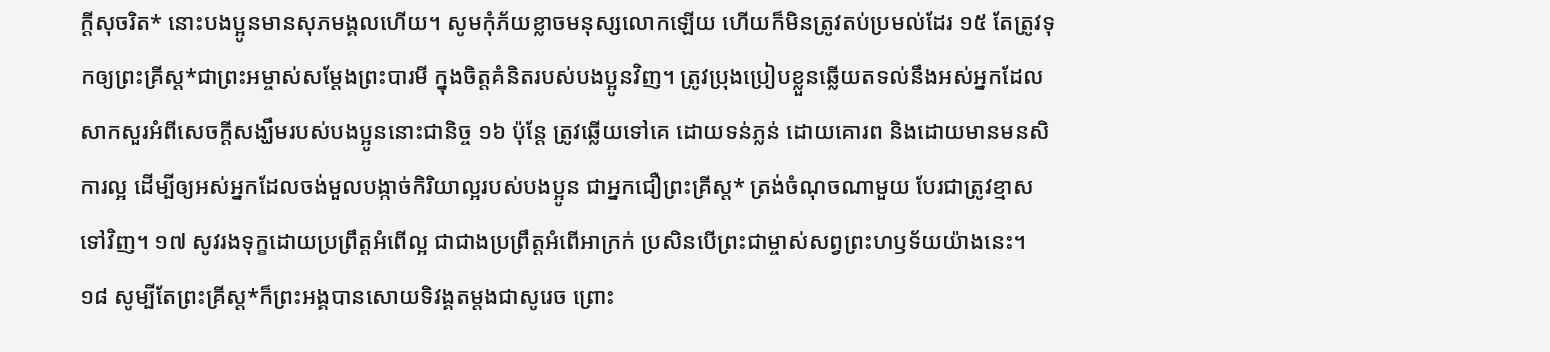ក្ដីសុចរិត* នោះបងប្អូនមានសុភមង្គលហើយ។ សូមកុំភ័យខ្លាចមនុស្សលោកឡើយ ហើយក៏មិនត្រូវតប់ប្រមល់ដែរ ១៥ តែត្រូវទុកឲ្យព្រះគ្រីស្ត*ជាព្រះអម្ចាស់សម្ដែងព្រះបារមី ក្នុងចិត្តគំនិតរបស់បងប្អូនវិញ។ ត្រូវប្រុងប្រៀបខ្លួនឆ្លើយតទល់នឹងអស់អ្នកដែលសាកសួរអំពីសេចក្ដីសង្ឃឹមរបស់បងប្អូននោះជានិច្ច ១៦ ប៉ុន្តែ ត្រូវឆ្លើយទៅគេ ដោយទន់ភ្លន់ ដោយគោរព និងដោយមានមនសិការល្អ ដើម្បីឲ្យអស់អ្នកដែលចង់មួលបង្កាច់កិរិយាល្អរបស់បងប្អូន ជាអ្នកជឿព្រះគ្រីស្ត* ត្រង់ចំណុចណាមួយ បែរជាត្រូវខ្មាសទៅវិញ។ ១៧ សូវរងទុក្ខដោយប្រព្រឹត្តអំពើល្អ ជាជាងប្រព្រឹត្តអំពើអាក្រក់ ប្រសិនបើព្រះជាម្ចាស់សព្វព្រះហឫទ័យយ៉ាងនេះ។
១៨ សូម្បីតែព្រះគ្រីស្ត*ក៏ព្រះអង្គបានសោយទិវង្គតម្ដងជាសូរេច ព្រោះ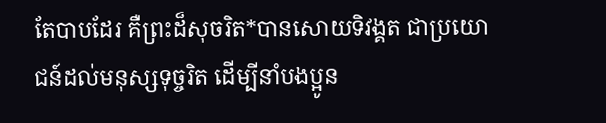តែបាបដែរ គឺព្រះដ៏សុចរិត*បានសោយទិវង្គត ជាប្រយោជន៍ដល់មនុស្សទុច្ចរិត ដើម្បីនាំបងប្អូន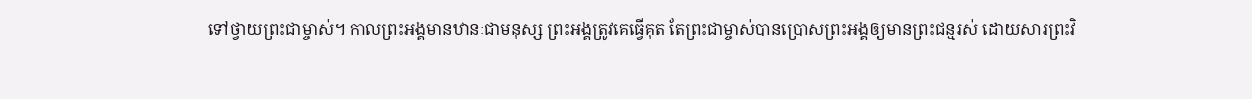ទៅថ្វាយព្រះជាម្ចាស់។ កាលព្រះអង្គមានឋានៈជាមនុស្ស ព្រះអង្គត្រូវគេធ្វើគុត តែព្រះជាម្ចាស់បានប្រោសព្រះអង្គឲ្យមានព្រះជន្មរស់ ដោយសារព្រះវិ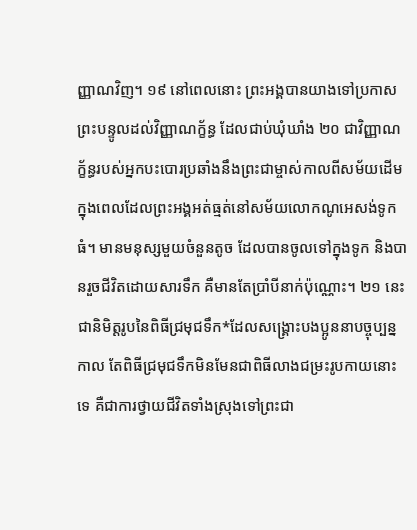ញ្ញាណវិញ។ ១៩ នៅពេលនោះ ព្រះអង្គបានយាងទៅប្រកាសព្រះបន្ទូលដល់វិញ្ញាណក្ខ័ន្ធ ដែលជាប់ឃុំឃាំង ២០ ជាវិញ្ញាណក្ខ័ន្ធរបស់អ្នកបះបោរប្រឆាំងនឹងព្រះជាម្ចាស់កាលពីសម័យដើម ក្នុងពេលដែលព្រះអង្គអត់ធ្មត់នៅសម័យលោកណូអេសង់ទូកធំ។ មានមនុស្សមួយចំនួនតូច ដែលបានចូលទៅក្នុងទូក និងបានរួចជីវិតដោយសារទឹក គឺមានតែប្រាំបីនាក់ប៉ុណ្ណោះ។ ២១ នេះជានិមិត្តរូបនៃពិធីជ្រមុជទឹក*ដែលសង្គ្រោះបងប្អូននាបច្ចុប្បន្នកាល តែពិធីជ្រមុជទឹកមិនមែនជាពិធីលាងជម្រះរូបកាយនោះទេ គឺជាការថ្វាយជីវិតទាំងស្រុងទៅព្រះជា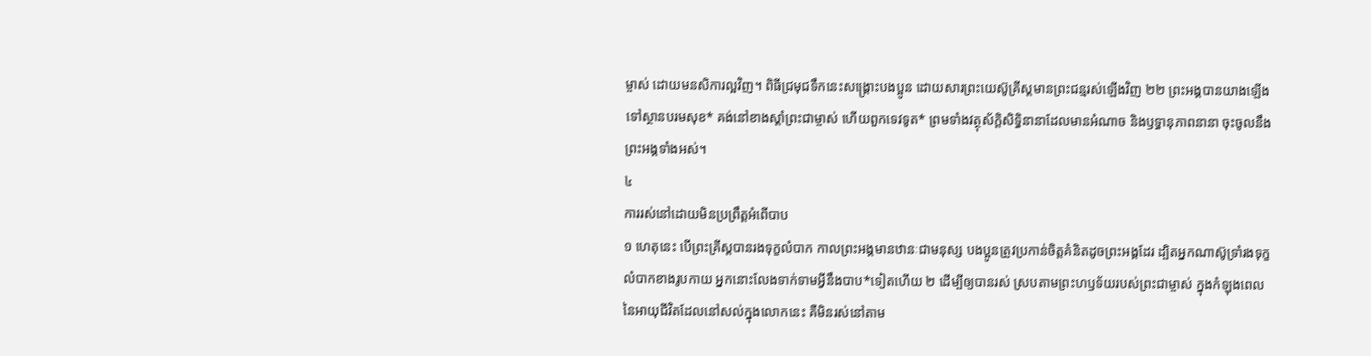ម្ចាស់ ដោយមនសិការល្អវិញ។ ពិធីជ្រមុជទឹកនេះសង្គ្រោះបងប្អូន ដោយសារព្រះយេស៊ូគ្រីស្តមានព្រះជន្មរស់ឡើងវិញ ២២ ព្រះអង្គបានយាងឡើងទៅស្ថានបរមសុខ* គង់នៅខាងស្ដាំព្រះជាម្ចាស់ ហើយពួកទេវទូត* ព្រមទាំងវត្ថុស័ក្តិសិទ្ធិនានាដែលមានអំណាច និងឫទ្ធានុភាពនានា ចុះចូលនឹងព្រះអង្គទាំងអស់។
៤
ការរស់នៅដោយមិនប្រព្រឹត្តអំពើបាប
១ ហេតុនេះ បើព្រះគ្រីស្តបានរងទុក្ខលំបាក កាលព្រះអង្គមានឋានៈជាមនុស្ស បងប្អូនត្រូវប្រកាន់ចិត្តគំនិតដូចព្រះអង្គដែរ ដ្បិតអ្នកណាស៊ូទ្រាំរងទុក្ខលំបាកខាងរូបកាយ អ្នកនោះលែងទាក់ទាមអ្វីនឹងបាប*ទៀតហើយ ២ ដើម្បីឲ្យបានរស់ ស្របតាមព្រះហឫទ័យរបស់ព្រះជាម្ចាស់ ក្នុងកំឡុងពេលនៃអាយុជីវិតដែលនៅសល់ក្នុងលោកនេះ គឺមិនរស់នៅតាម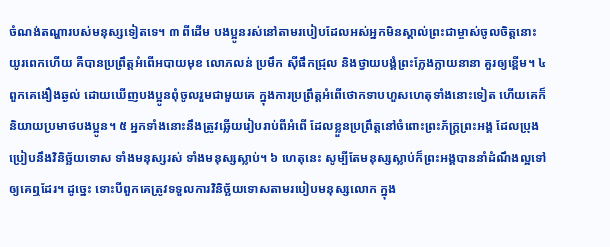ចំណង់តណ្ហារបស់មនុស្សទៀតទេ។ ៣ ពីដើម បងប្អូនរស់នៅតាមរបៀបដែលអស់អ្នកមិនស្គាល់ព្រះជាម្ចាស់ចូលចិត្តនោះ យូរពេកហើយ គឺបានប្រព្រឹត្តអំពើអបាយមុខ លោភលន់ ប្រមឹក ស៊ីផឹកជ្រុល និងថ្វាយបង្គំព្រះក្លែងក្លាយនានា គួរឲ្យខ្ពើម។ ៤ ពួកគេងឿងឆ្ងល់ ដោយឃើញបងប្អូនពុំចូលរួមជាមួយគេ ក្នុងការប្រព្រឹត្តអំពើថោកទាបហួសហេតុទាំងនោះទៀត ហើយគេក៏និយាយប្រមាថបងប្អូន។ ៥ អ្នកទាំងនោះនឹងត្រូវឆ្លើយរៀបរាប់ពីអំពើ ដែលខ្លួនប្រព្រឹត្តនៅចំពោះព្រះភ័ក្ត្រព្រះអង្គ ដែលប្រុងប្រៀបនឹងវិនិច្ឆ័យទោស ទាំងមនុស្សរស់ ទាំងមនុស្សស្លាប់។ ៦ ហេតុនេះ សូម្បីតែមនុស្សស្លាប់ក៏ព្រះអង្គបាននាំដំណឹងល្អទៅឲ្យគេឮដែរ។ ដូច្នេះ ទោះបីពួកគេត្រូវទទួលការវិនិច្ឆ័យទោសតាមរបៀបមនុស្សលោក ក្នុង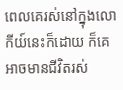ពេលគេរស់នៅក្នុងលោកីយ៍នេះក៏ដោយ ក៏គេអាចមានជីវិតរស់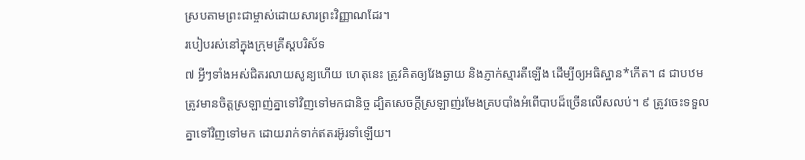ស្របតាមព្រះជាម្ចាស់ដោយសារព្រះវិញ្ញាណដែរ។
របៀបរស់នៅក្នុងក្រុមគ្រីស្តបរិស័ទ
៧ អ្វីៗទាំងអស់ជិតរលាយសូន្យហើយ ហេតុនេះ ត្រូវគិតឲ្យវែងឆ្ងាយ និងភ្ញាក់ស្មារតីឡើង ដើម្បីឲ្យអធិស្ឋាន*កើត។ ៨ ជាបឋម ត្រូវមានចិត្តស្រឡាញ់គ្នាទៅវិញទៅមកជានិច្ច ដ្បិតសេចក្ដីស្រឡាញ់រមែងគ្របបាំងអំពើបាបដ៏ច្រើនលើសលប់។ ៩ ត្រូវចេះទទួលគ្នាទៅវិញទៅមក ដោយរាក់ទាក់ឥតរអ៊ូរទាំឡើយ។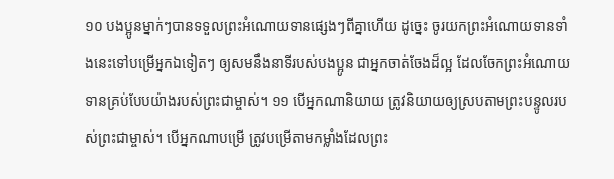១០ បងប្អូនម្នាក់ៗបានទទួលព្រះអំណោយទានផ្សេងៗពីគ្នាហើយ ដូច្នេះ ចូរយកព្រះអំណោយទានទាំងនេះទៅបម្រើអ្នកឯទៀតៗ ឲ្យសមនឹងនាទីរបស់បងប្អូន ជាអ្នកចាត់ចែងដ៏ល្អ ដែលចែកព្រះអំណោយទានគ្រប់បែបយ៉ាងរបស់ព្រះជាម្ចាស់។ ១១ បើអ្នកណានិយាយ ត្រូវនិយាយឲ្យស្របតាមព្រះបន្ទូលរបស់ព្រះជាម្ចាស់។ បើអ្នកណាបម្រើ ត្រូវបម្រើតាមកម្លាំងដែលព្រះ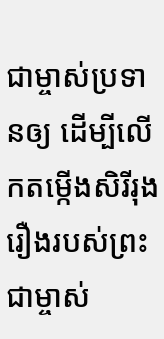ជាម្ចាស់ប្រទានឲ្យ ដើម្បីលើកតម្កើងសិរីរុងរឿងរបស់ព្រះជាម្ចាស់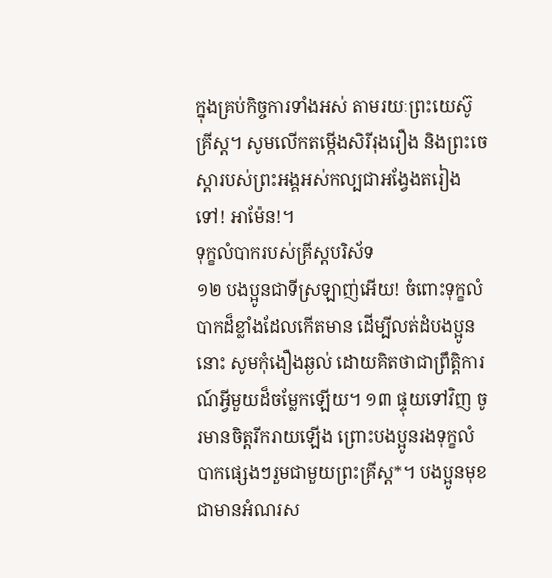ក្នុងគ្រប់កិច្ចការទាំងអស់ តាមរយៈព្រះយេស៊ូគ្រីស្ត។ សូមលើកតម្កើងសិរីរុងរឿង និងព្រះចេស្ដារបស់ព្រះអង្គអស់កល្បជាអង្វែងតរៀងទៅ! អាម៉ែន!។
ទុក្ខលំបាករបស់គ្រីស្តបរិស័ទ
១២ បងប្អូនជាទីស្រឡាញ់អើយ! ចំពោះទុក្ខលំបាកដ៏ខ្លាំងដែលកើតមាន ដើម្បីលត់ដំបងប្អូននោះ សូមកុំងឿងឆ្ងល់ ដោយគិតថាជាព្រឹត្តិការណ៍អ្វីមួយដ៏ចម្លែកឡើយ។ ១៣ ផ្ទុយទៅវិញ ចូរមានចិត្តរីករាយឡើង ព្រោះបងប្អូនរងទុក្ខលំបាកផ្សេងៗរួមជាមួយព្រះគ្រីស្ត*។ បងប្អូនមុខជាមានអំណរស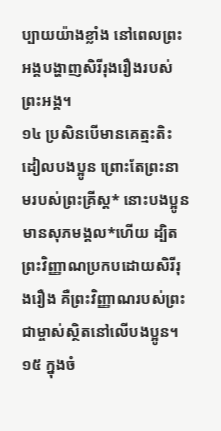ប្បាយយ៉ាងខ្លាំង នៅពេលព្រះអង្គបង្ហាញសិរីរុងរឿងរបស់ព្រះអង្គ។
១៤ ប្រសិនបើមានគេត្មះតិះដៀលបងប្អូន ព្រោះតែព្រះនាមរបស់ព្រះគ្រីស្ត* នោះបងប្អូនមានសុភមង្គល*ហើយ ដ្បិតព្រះវិញ្ញាណប្រកបដោយសិរីរុងរឿង គឺព្រះវិញ្ញាណរបស់ព្រះជាម្ចាស់ស្ថិតនៅលើបងប្អូន។ ១៥ ក្នុងចំ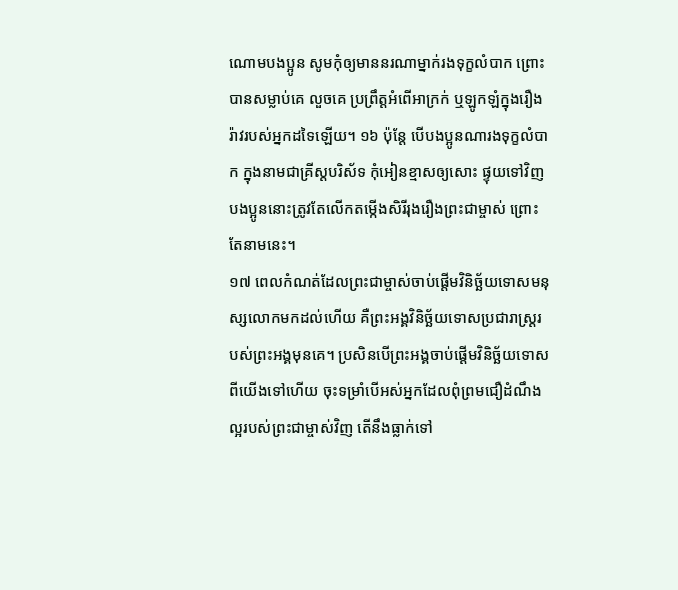ណោមបងប្អូន សូមកុំឲ្យមាននរណាម្នាក់រងទុក្ខលំបាក ព្រោះបានសម្លាប់គេ លួចគេ ប្រព្រឹត្តអំពើអាក្រក់ ឬឡូកឡំក្នុងរឿងរ៉ាវរបស់អ្នកដទៃឡើយ។ ១៦ ប៉ុន្តែ បើបងប្អូនណារងទុក្ខលំបាក ក្នុងនាមជាគ្រីស្តបរិស័ទ កុំអៀនខ្មាសឲ្យសោះ ផ្ទុយទៅវិញ បងប្អូននោះត្រូវតែលើកតម្កើងសិរីរុងរឿងព្រះជាម្ចាស់ ព្រោះតែនាមនេះ។
១៧ ពេលកំណត់ដែលព្រះជាម្ចាស់ចាប់ផ្តើមវិនិច្ឆ័យទោសមនុស្សលោកមកដល់ហើយ គឺព្រះអង្គវិនិច្ឆ័យទោសប្រជារាស្ដ្ររបស់ព្រះអង្គមុនគេ។ ប្រសិនបើព្រះអង្គចាប់ផ្ដើមវិនិច្ឆ័យទោសពីយើងទៅហើយ ចុះទម្រាំបើអស់អ្នកដែលពុំព្រមជឿដំណឹងល្អរបស់ព្រះជាម្ចាស់វិញ តើនឹងធ្លាក់ទៅ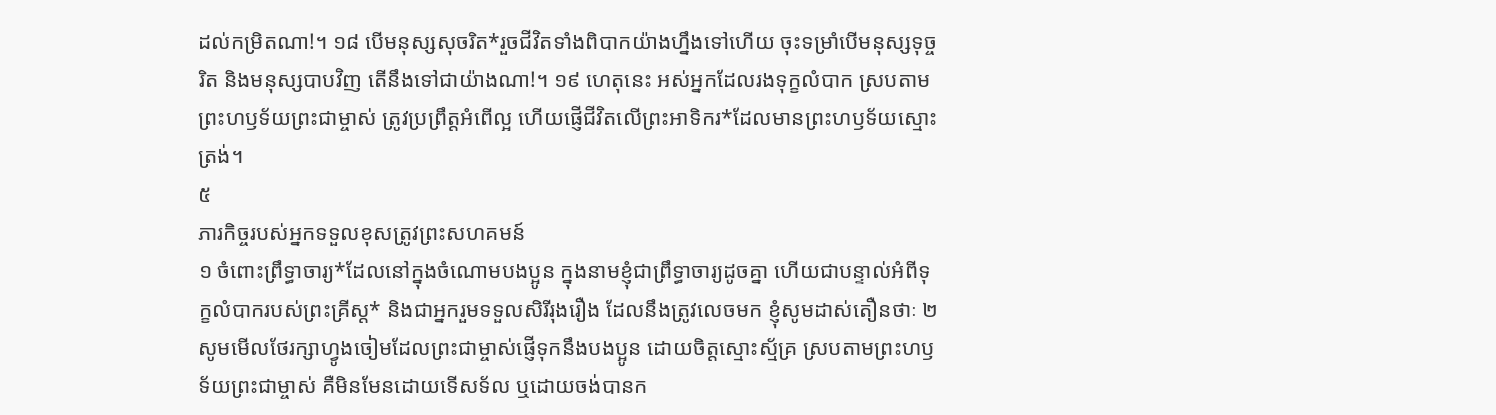ដល់កម្រិតណា!។ ១៨ បើមនុស្សសុចរិត*រួចជីវិតទាំងពិបាកយ៉ាងហ្នឹងទៅហើយ ចុះទម្រាំបើមនុស្សទុច្ចរិត និងមនុស្សបាបវិញ តើនឹងទៅជាយ៉ាងណា!។ ១៩ ហេតុនេះ អស់អ្នកដែលរងទុក្ខលំបាក ស្របតាមព្រះហឫទ័យព្រះជាម្ចាស់ ត្រូវប្រព្រឹត្តអំពើល្អ ហើយផ្ញើជីវិតលើព្រះអាទិករ*ដែលមានព្រះហឫទ័យស្មោះត្រង់។
៥
ភារកិច្ចរបស់អ្នកទទួលខុសត្រូវព្រះសហគមន៍
១ ចំពោះព្រឹទ្ធាចារ្យ*ដែលនៅក្នុងចំណោមបងប្អូន ក្នុងនាមខ្ញុំជាព្រឹទ្ធាចារ្យដូចគ្នា ហើយជាបន្ទាល់អំពីទុក្ខលំបាករបស់ព្រះគ្រីស្ត* និងជាអ្នករួមទទួលសិរីរុងរឿង ដែលនឹងត្រូវលេចមក ខ្ញុំសូមដាស់តឿនថាៈ ២ សូមមើលថែរក្សាហ្វូងចៀមដែលព្រះជាម្ចាស់ផ្ញើទុកនឹងបងប្អូន ដោយចិត្តស្មោះស្ម័គ្រ ស្របតាមព្រះហឫទ័យព្រះជាម្ចាស់ គឺមិនមែនដោយទើសទ័ល ឬដោយចង់បានក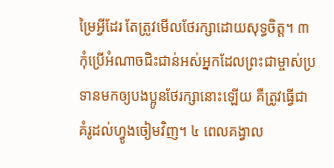ម្រៃអ្វីដែរ តែត្រូវមើលថែរក្សាដោយសុទ្ធចិត្ត។ ៣ កុំប្រើអំណាចជិះជាន់អស់អ្នកដែលព្រះជាម្ចាស់ប្រទានមកឲ្យបងប្អូនថែរក្សានោះឡើយ គឺត្រូវធ្វើជាគំរូដល់ហ្វូងចៀមវិញ។ ៤ ពេលគង្វាល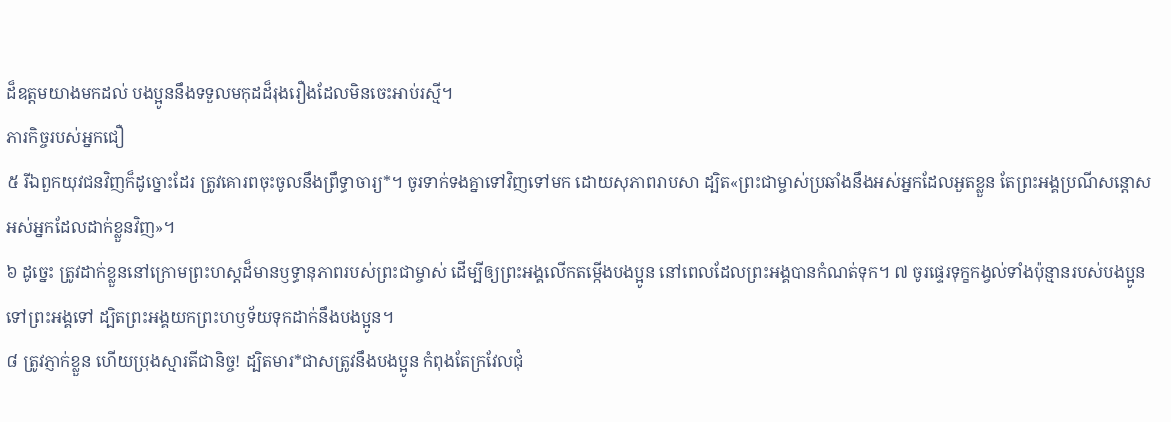ដ៏ឧត្ដមយាងមកដល់ បងប្អូននឹងទទួលមកុដដ៏រុងរឿងដែលមិនចេះអាប់រស្មី។
ភារកិច្ចរបស់អ្នកជឿ
៥ រីឯពួកយុវជនវិញក៏ដូច្នោះដែរ ត្រូវគោរពចុះចូលនឹងព្រឹទ្ធាចារ្យ*។ ចូរទាក់ទងគ្នាទៅវិញទៅមក ដោយសុភាពរាបសា ដ្បិត«ព្រះជាម្ចាស់ប្រឆាំងនឹងអស់អ្នកដែលអួតខ្លួន តែព្រះអង្គប្រណីសន្ដោសអស់អ្នកដែលដាក់ខ្លួនវិញ»។
៦ ដូច្នេះ ត្រូវដាក់ខ្លួននៅក្រោមព្រះហស្ដដ៏មានឫទ្ធានុភាពរបស់ព្រះជាម្ចាស់ ដើម្បីឲ្យព្រះអង្គលើកតម្កើងបងប្អូន នៅពេលដែលព្រះអង្គបានកំណត់ទុក។ ៧ ចូរផ្ទេរទុក្ខកង្វល់ទាំងប៉ុន្មានរបស់បងប្អូនទៅព្រះអង្គទៅ ដ្បិតព្រះអង្គយកព្រះហឫទ័យទុកដាក់នឹងបងប្អូន។
៨ ត្រូវភ្ញាក់ខ្លួន ហើយប្រុងស្មារតីជានិច្ច! ដ្បិតមារ*ជាសត្រូវនឹងបងប្អូន កំពុងតែក្រវែលជុំ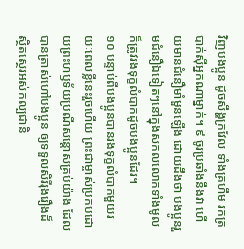វិញបងប្អូន ដូចសឹង្ហក្រវែល ទាំងគ្រហឹម រកត្របាក់ស៊ីអ្នកណាម្នាក់។ ៩ ចូរប្រឆាំងនឹងវា ហើយមានជំនឿមាំមួនឡើង ដោយដឹងថា បងប្អូនរួមជំនឿឯទៀតៗនៅក្នុងសកលលោកទាំងមូល ក៏ត្រូវរងទុក្ខលំបាកដូចបងប្អូនដែរ។
១០ បន្ទាប់ពីបងប្អូនបានរងទុក្ខលំបាកមួយរយៈពេលខ្លីនេះរួចហើយ ព្រះជាម្ចាស់ប្រកបដោយព្រះហឫទ័យប្រណីសន្ដោសគ្រប់យ៉ាង ដែលបានត្រាស់ហៅបងប្អូន ឲ្យទទួលសិរីរុងរឿងដ៏ស្ថិតស្ថេរអស់កល្បជានិ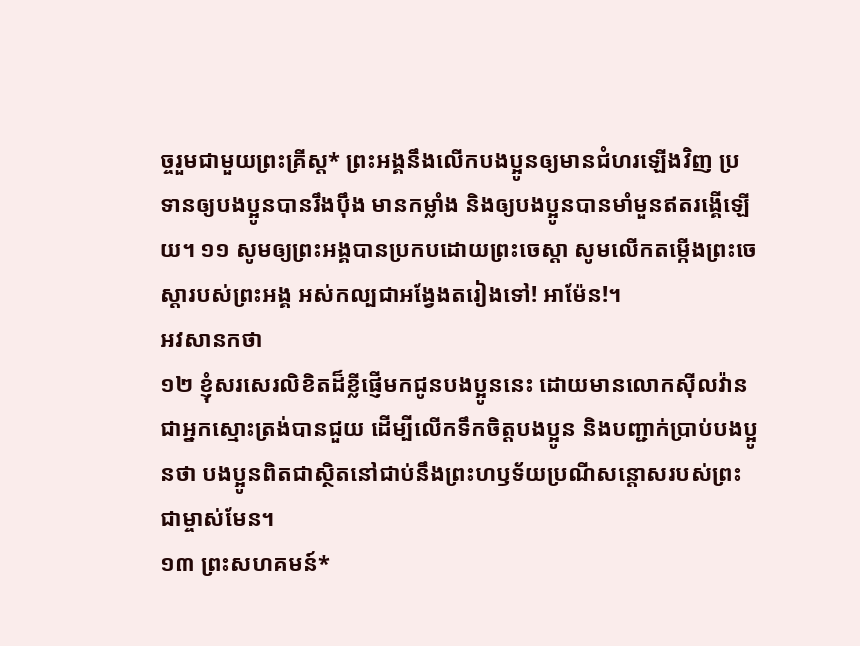ច្ចរួមជាមួយព្រះគ្រីស្ត* ព្រះអង្គនឹងលើកបងប្អូនឲ្យមានជំហរឡើងវិញ ប្រទានឲ្យបងប្អូនបានរឹងប៉ឹង មានកម្លាំង និងឲ្យបងប្អូនបានមាំមួនឥតរង្គើឡើយ។ ១១ សូមឲ្យព្រះអង្គបានប្រកបដោយព្រះចេស្ដា សូមលើកតម្កើងព្រះចេស្ដារបស់ព្រះអង្គ អស់កល្បជាអង្វែងតរៀងទៅ! អាម៉ែន!។
អវសានកថា
១២ ខ្ញុំសរសេរលិខិតដ៏ខ្លីផ្ញើមកជូនបងប្អូននេះ ដោយមានលោកស៊ីលវ៉ានជាអ្នកស្មោះត្រង់បានជួយ ដើម្បីលើកទឹកចិត្តបងប្អូន និងបញ្ជាក់ប្រាប់បងប្អូនថា បងប្អូនពិតជាស្ថិតនៅជាប់នឹងព្រះហឫទ័យប្រណីសន្ដោសរបស់ព្រះជាម្ចាស់មែន។
១៣ ព្រះសហគមន៍*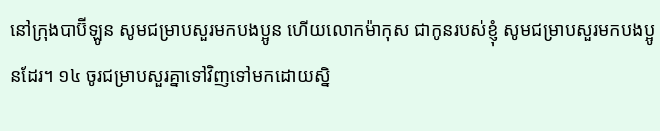នៅក្រុងបាប៊ីឡូន សូមជម្រាបសួរមកបងប្អូន ហើយលោកម៉ាកុស ជាកូនរបស់ខ្ញុំ សូមជម្រាបសួរមកបងប្អូនដែរ។ ១៤ ចូរជម្រាបសួរគ្នាទៅវិញទៅមកដោយស្និ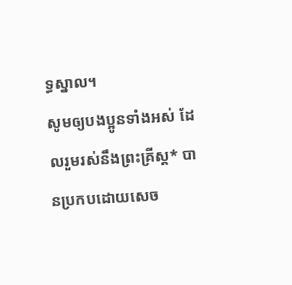ទ្ធស្នាល។
សូមឲ្យបងប្អូនទាំងអស់ ដែលរួមរស់នឹងព្រះគ្រីស្ត* បានប្រកបដោយសេច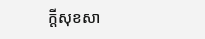ក្ដីសុខសា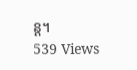ន្ត។
539 Views